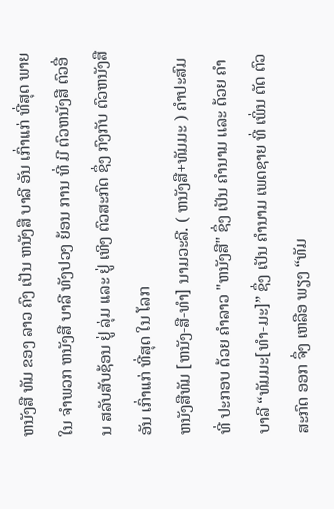ຫນັງສື ທັມ ຂອງ ລາວ ຄົງ ເປັນ ຫນັງສື ບາລີ ອັນ ເກົ່າເເກ່ ທີ່ສຸດ ພາຍໃນ ຈໍາພວກ ຫນັງສື ບາລີ ທັງປວງ ຍ້ອນ ການ ທີ່ ມີ ຕົວຫນັງສື ຕົວອື່ນ ສລັບສັບຊ້ອນ ຢູ່ ລຸ່ມ ເເລະ ຢູ່ ເທິງ ຕົວສະກົດ ຊຶ່ງ ກົງກັບ ຕົວຫນັງສື ອັນ ເກົ່າເເກ່ ທີ່ສຸດ ໃນ ໂລກ
ຫນັງສືທັມ [ຫນັງ-ສື-ທໍາ] ນາມວະລີ. ( ຫນັງສື+ທັມມະ ) ຄໍາປະສົມ ທີ່ ປະກອບ ດ້ວຍ ຄໍາລາວ "ຫນັງສື" ຊຶ່ງ ເປັນ ຄໍານາມ ເເລະ ດ້ວຍ ຄໍາບາລີ “ທັມມະ[ທໍາ-ມະ]” ຊຶ່ງ ເປັນ ຄໍານາມ ເພດຊາຍ ທີ່ ເພິ່ນ ຕັດ ຕົວສະກົດ ອອກ ຈຶ່ງ ເຫລືອ ພຽງ “ທັມ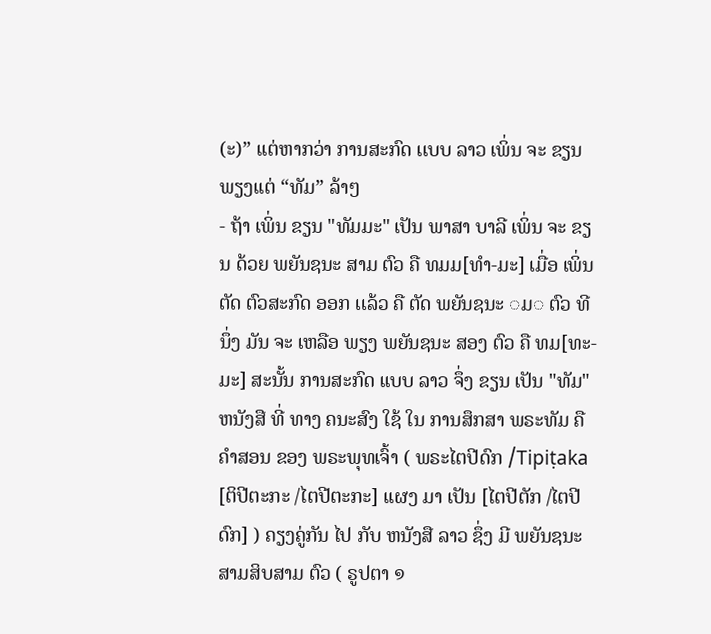(ະ)” ເເຕ່ຫາກວ່າ ການສະກົດ ເເບບ ລາວ ເພິ່ນ ຈະ ຂຽນ ພຽງເເຕ່ “ທັມ” ລ້າໆ
- ຖ້າ ເພິ່ນ ຂຽນ "ທັມມະ" ເປັນ ພາສາ ບາລີ ເພິ່ນ ຈະ ຂຽນ ດ້ວຍ ພຍັນຊນະ ສາມ ຕົວ ຄື ທມມ[ທໍາ-ມະ] ເມື່ອ ເພິ່ນ ຕັດ ຕົວສະກົດ ອອກ ເເລ້ວ ຄື ຕັດ ພຍັນຊນະ ◌ມ◌ ຕົວ ທີນຶ່ງ ມັນ ຈະ ເຫລືອ ພຽງ ພຍັນຊນະ ສອງ ຕົວ ຄື ທມ[ທະ-ມະ] ສະນັ້ນ ການສະກົດ ເເບບ ລາວ ຈຶ່ງ ຂຽນ ເປັນ "ທັມ"
ຫນັງສື ທີ່ ທາງ ຄນະສົງ ໃຊ້ ໃນ ການສຶກສາ ພຣະທັມ ຄື ຄໍາສອນ ຂອງ ພຣະພຸທເຈົ້າ ( ພຣະໄຕປີດົກ /Tipiṭaka [ຕິປີຕະກະ /ໄຕປີຕະກະ] ເເຜງ ມາ ເປັນ [ໄຕປີຕັກ /ໄຕປີດົກ] ) ຄຽງຄູ່ກັນ ໄປ ກັບ ຫນັງສື ລາວ ຊຶ່ງ ມີ ພຍັນຊນະ ສາມສິບສາມ ຕົວ ( ຣູປຕາ ໑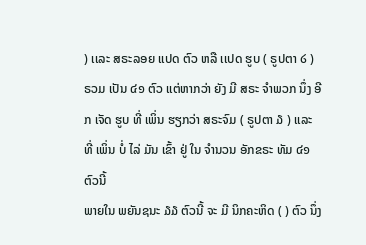) ເເລະ ສຣະລອຍ ເເປດ ຕົວ ຫລື ເເປດ ຮູບ ( ຣູປຕາ ໒ ) ຣວມ ເປັນ ໔໑ ຕົວ ເເຕ່ຫາກວ່າ ຍັງ ມີ ສຣະ ຈໍາພວກ ນຶ່ງ ອີກ ເຈັດ ຮູບ ທີ່ ເພິ່ນ ຮຽກວ່າ ສຣະຈົມ ( ຣູປຕາ ໓ ) ເເລະ ທີ່ ເພິ່ນ ບໍ່ ໄລ່ ມັນ ເຂົ້າ ຢູ່ ໃນ ຈໍານວນ ອັກຂຣະ ທັມ ໔໑ ຕົວນີ້
ພາຍໃນ ພຍັນຊນະ ໓໓ ຕົວນີ້ ຈະ ມີ ນິກຄະຫິດ ( ) ຕົວ ນຶ່ງ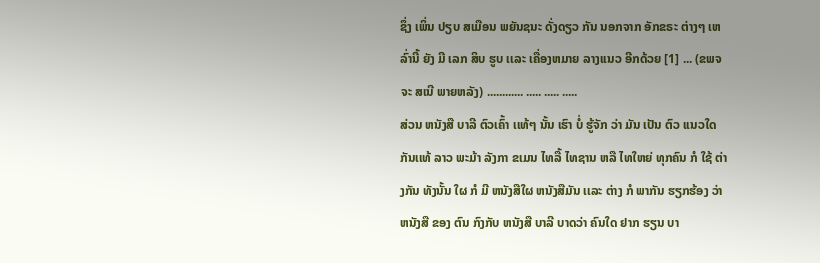ຊຶ່ງ ເພິ່ນ ປຽບ ສເມືອນ ພຍັນຊນະ ດັ່ງດຽວ ກັນ ນອກຈາກ ອັກຂຣະ ຕ່າງໆ ເຫລົ່ານີ້ ຍັງ ມີ ເລກ ສິບ ຮູບ ເເລະ ເຄື່ອງຫມາຍ ລາງເເນວ ອີກດ້ວຍ [1] ... (ຂພຈ ຈະ ສເນີ ພາຍຫລັງ) ............ ..... ..... .....
ສ່ວນ ຫນັງສື ບາລີ ຕົວເຄົ້າ ເເທ້ໆ ນັ້ນ ເຮົາ ບໍ່ ຮູ້ຈັກ ວ່າ ມັນ ເປັນ ຕົວ ເເນວໃດ ກັນເເທ້ ລາວ ພະມ້າ ລັງກາ ຂເມນ ໄທລື້ ໄທຊານ ຫລື ໄທໃຫຍ່ ທຸກຄົນ ກໍ ໃຊ້ ຕ່າງກັນ ທັງນັ້ນ ໃຜ ກໍ ມີ ຫນັງສືໃຜ ຫນັງສືມັນ ເເລະ ຕ່າງ ກໍ ພາກັນ ຮຽກຮ້ອງ ວ່າ ຫນັງສື ຂອງ ຕົນ ກົງກັບ ຫນັງສື ບາລີ ບາດວ່າ ຄົນໃດ ຢາກ ຮຽນ ບາ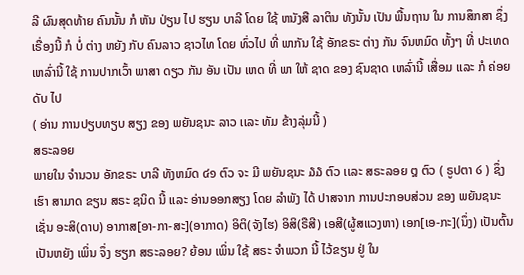ລີ ຜົນສຸດທ້າຍ ຄົນນັ້ນ ກໍ ຫັນ ປ່ຽນ ໄປ ຮຽນ ບາລີ ໂດຍ ໃຊ້ ຫນັງສື ລາຕິນ ທັງນັ້ນ ເປັນ ພື້ນຖານ ໃນ ການສຶກສາ ຊຶ່ງ ເຣື່ອງນີ້ ກໍ ບໍ່ ຕ່າງ ຫຍັງ ກັບ ຄົນລາວ ຊາວໄທ ໂດຍ ທົ່ວໄປ ທີ່ ພາກັນ ໃຊ້ ອັກຂຣະ ຕ່າງ ກັນ ຈົນຫມົດ ທັ້ງໆ ທີ່ ປະເທດ ເຫລົ່ານີ້ ໃຊ້ ການປາກເວົ້າ ພາສາ ດຽວ ກັນ ອັນ ເປັນ ເຫດ ທີ່ ພາ ໃຫ້ ຊາດ ຂອງ ຊົນຊາດ ເຫລົ່ານີ້ ເສື່ອມ ເເລະ ກໍ ຄ່ອຍ ດັບ ໄປ
( ອ່ານ ການປຽບທຽບ ສຽງ ຂອງ ພຍັນຊນະ ລາວ ເເລະ ທັມ ຂ້າງລຸ່ມນີ້ )
ສຣະລອຍ
ພາຍໃນ ຈໍານວນ ອັກຂຣະ ບາລີ ທັງຫມົດ ໔໑ ຕົວ ຈະ ມີ ພຍັນຊນະ ໓໓ ຕົວ ເເລະ ສຣະລອຍ ໘ ຕົວ ( ຣູປຕາ ໒ ) ຊຶ່ງ ເຮົາ ສາມາດ ຂຽນ ສຣະ ຊນິດ ນີ້ ເເລະ ອ່ານອອກສຽງ ໂດຍ ລໍາພັງ ໄດ້ ປາສຈາກ ການປະກອບສ່ວນ ຂອງ ພຍັນຊນະ ເຊັ່ນ ອະສິ(ດາບ) ອາກາສ[ອາ-ກາ-ສະ](ອາກາດ) ອິຕິ(ຈັງໄຮ) ອິສິ(ຣືສີ) ເອສີ(ຜູ້ສເເວງຫາ) ເອກ[ເອ-ກະ](ນຶ່ງ) ເປັນຕົ້ນ
ເປັນຫຍັງ ເພິ່ນ ຈຶ່ງ ຮຽກ ສຣະລອຍ? ຍ້ອນ ເພິ່ນ ໃຊ້ ສຣະ ຈໍາພວກ ນີ້ ໄວ້ຂຽນ ຢູ່ ໃນ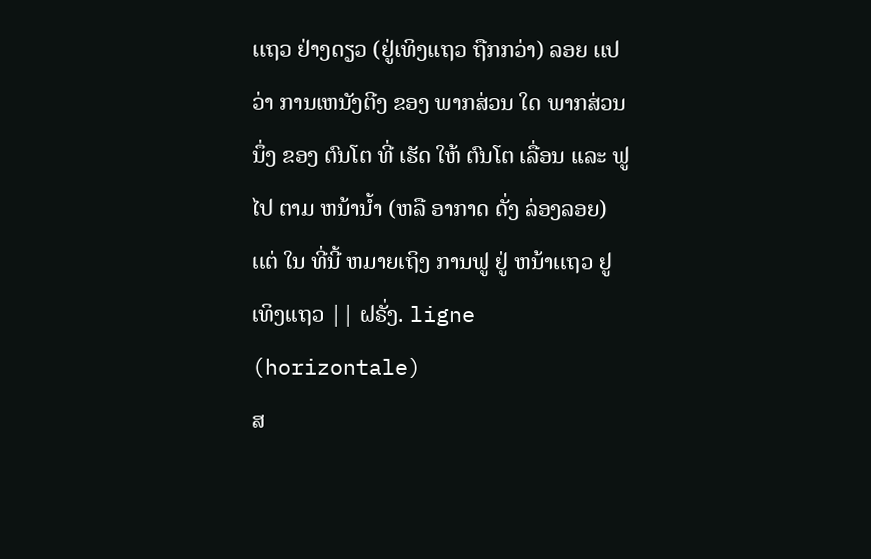ເເຖວ ຢ່າງດຽວ (ຢູ່ເທິງເເຖວ ຖືກກວ່າ) ລອຍ ເເປວ່າ ການເຫນັງຕີງ ຂອງ ພາກສ່ວນ ໃດ ພາກສ່ວນ ນຶ່ງ ຂອງ ຕົນໂຕ ທີ່ ເຮັດ ໃຫ້ ຕົນໂຕ ເລື່ອນ ເເລະ ຟູ ໄປ ຕາມ ຫນ້ານໍ້າ (ຫລື ອາກາດ ດັ່ງ ລ່ອງລອຍ) ເເຕ່ ໃນ ທີ່ນີ້ ຫມາຍເຖິງ ການຟູ ຢູ່ ຫນ້າເເຖວ ຢູ ເທິງເເຖວ || ຝຣັ່ງ. ligne (horizontale)
ສ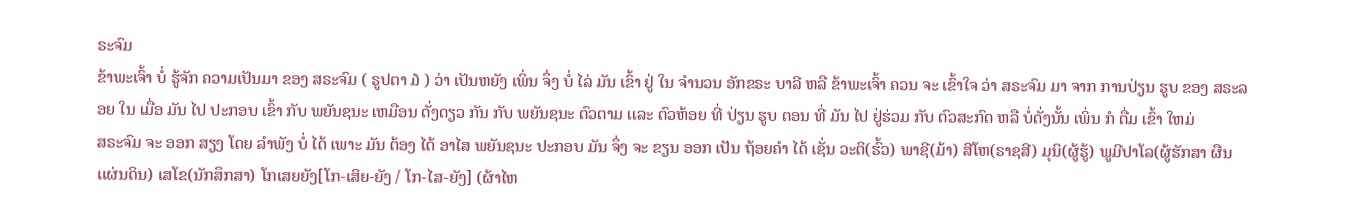ຣະຈົມ
ຂ້າພະເຈົ້າ ບໍ່ ຮູ້ຈັກ ຄວາມເປັນມາ ຂອງ ສຣະຈົມ ( ຣູປຕາ ໓ ) ວ່າ ເປັນຫຍັງ ເພິ່ນ ຈຶ່ງ ບໍ່ ໄລ່ ມັນ ເຂົ້າ ຢູ່ ໃນ ຈໍານວນ ອັກຂຣະ ບາລີ ຫລື ຂ້າພະເຈົ້າ ຄວນ ຈະ ເຂົ້າໃຈ ວ່າ ສຣະຈົມ ມາ ຈາກ ການປ່ຽນ ຮູບ ຂອງ ສຣະລອຍ ໃນ ເມື່ອ ມັນ ໄປ ປະກອບ ເຂົ້າ ກັບ ພຍັນຊນະ ເຫມືອນ ດັ່ງດຽວ ກັນ ກັບ ພຍັນຊນະ ຕົວຕາມ ເເລະ ຕົວຫ້ອຍ ທີ່ ປ່ຽນ ຮູບ ຕອນ ທີ່ ມັນ ໄປ ຢູ່ຮ່ວມ ກັບ ຕົວສະກົດ ຫລື ບໍ່ດັ່ງນັ້ນ ເພິ່ນ ກໍ ຕື່ມ ເຂົ້າ ໃຫມ່
ສຣະຈົມ ຈະ ອອກ ສຽງ ໂດຍ ລໍາພັງ ບໍ່ ໄດ້ ເພາະ ມັນ ຕ້ອງ ໄດ້ ອາໄສ ພຍັນຊນະ ປະກອບ ມັນ ຈຶ່ງ ຈະ ຂຽນ ອອກ ເປັນ ຖ້ອຍຄໍາ ໄດ້ ເຊັ່ນ ວະຕິ(ຮົ້ວ) ພາຊີ(ມ້າ) ສີໂຫ(ຣາຊສີ) ມຸນິ(ຜູ້ຮູ້) ພູມີປາໂລ(ຜູ້ຮັກສາ ຜືນເເຜ່ນດິນ) ເສໂຂ(ນັກສຶກສາ) ໂກເສຍຍັງ[ໂກ-ເສິຍ-ຍັງ / ໂກ-ໄສ-ຍັງ] (ຜ້າໄຫ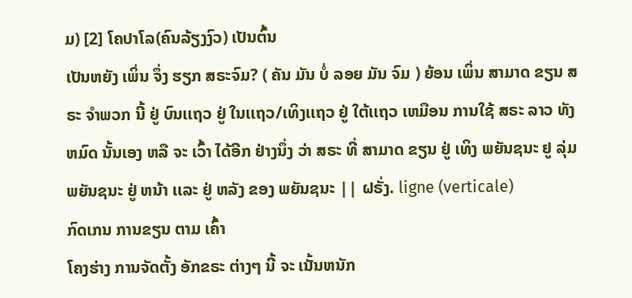ມ) [2] ໂຄປາໂລ(ຄົນລ້ຽງງົວ) ເປັນຕົ້ນ
ເປັນຫຍັງ ເພິ່ນ ຈຶ່ງ ຮຽກ ສຣະຈົມ? ( ຄັນ ມັນ ບໍ່ ລອຍ ມັນ ຈົມ ) ຍ້ອນ ເພິ່ນ ສາມາດ ຂຽນ ສຣະ ຈໍາພວກ ນີ້ ຢູ່ ບົນເເຖວ ຢູ່ ໃນເເຖວ/ເທິງເເຖວ ຢູ່ ໃຕ້ເເຖວ ເຫມືອນ ການໃຊ້ ສຣະ ລາວ ທັງຫມົດ ນັ້ນເອງ ຫລື ຈະ ເວົ້າ ໄດ້ອີກ ຢ່າງນຶ່ງ ວ່າ ສຣະ ທີ່ ສາມາດ ຂຽນ ຢູ່ ເທິງ ພຍັນຊນະ ຢູ ລຸ່ມ ພຍັນຊນະ ຢູ່ ຫນ້າ ເເລະ ຢູ່ ຫລັງ ຂອງ ພຍັນຊນະ || ຝຣັ່ງ. ligne (verticale)
ກົດເກນ ການຂຽນ ຕາມ ເຄົ້າ
ໂຄງຮ່າງ ການຈັດຕັ້ງ ອັກຂຣະ ຕ່າງໆ ນີ້ ຈະ ເນັ້ນຫນັກ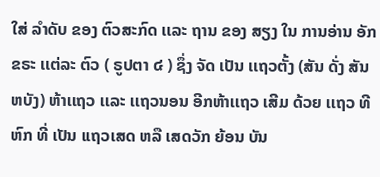ໃສ່ ລໍາດັບ ຂອງ ຕົວສະກົດ ເເລະ ຖານ ຂອງ ສຽງ ໃນ ການອ່ານ ອັກຂຣະ ເເຕ່ລະ ຕົວ ( ຣູປຕາ ໔ ) ຊຶ່ງ ຈັດ ເປັນ ເເຖວຕັ້ງ (ສັນ ດັ່ງ ສັນຫບັງ) ຫ້າເເຖວ ເເລະ ເເຖວນອນ ອີກຫ້າເເຖວ ເສີມ ດ້ວຍ ເເຖວ ທີຫົກ ທີ່ ເປັນ ເເຖວເສດ ຫລື ເສດວັກ ຍ້ອນ ບັນ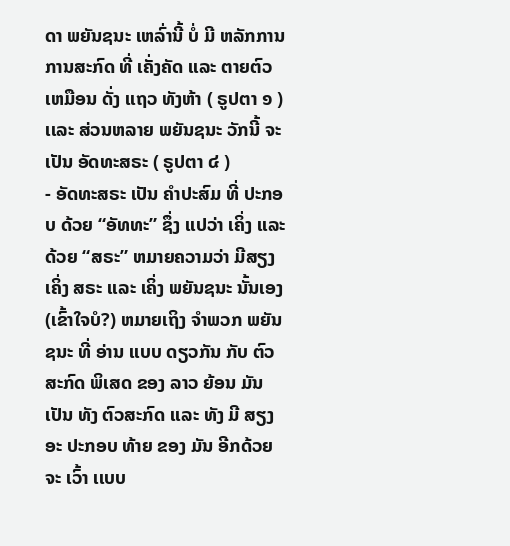ດາ ພຍັນຊນະ ເຫລົ່ານີ້ ບໍ່ ມີ ຫລັກການ ການສະກົດ ທີ່ ເຄັ່ງຄັດ ເເລະ ຕາຍຕົວ ເຫມືອນ ດັ່ງ ເເຖວ ທັງຫ້າ ( ຣູປຕາ ໑ ) ເເລະ ສ່ວນຫລາຍ ພຍັນຊນະ ວັກນີ້ ຈະ ເປັນ ອັດທະສຣະ ( ຣູປຕາ ໔ )
- ອັດທະສຣະ ເປັນ ຄໍາປະສົມ ທີ່ ປະກອບ ດ້ວຍ “ອັທທະ” ຊຶ່ງ ເເປວ່າ ເຄິ່ງ ເເລະ ດ້ວຍ “ສຣະ” ຫມາຍຄວາມວ່າ ມີສຽງ ເຄິ່ງ ສຣະ ເເລະ ເຄິ່ງ ພຍັນຊນະ ນັ້ນເອງ (ເຂົ້າໃຈບໍ?) ຫມາຍເຖິງ ຈໍາພວກ ພຍັນຊນະ ທີ່ ອ່ານ ເເບບ ດຽວກັນ ກັບ ຕົວສະກົດ ພິເສດ ຂອງ ລາວ ຍ້ອນ ມັນ ເປັນ ທັງ ຕົວສະກົດ ເເລະ ທັງ ມີ ສຽງອະ ປະກອບ ທ້າຍ ຂອງ ມັນ ອີກດ້ວຍ ຈະ ເວົ້າ ເເບບ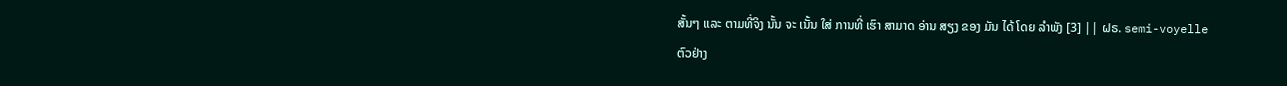ສັ້ນໆ ເເລະ ຕາມທີ່ຈິງ ນັ້ນ ຈະ ເນັ້ນ ໃສ່ ການທີ່ ເຮົາ ສາມາດ ອ່ານ ສຽງ ຂອງ ມັນ ໄດ້ ໂດຍ ລໍາພັງ [3] || ຝຣ. semi-voyelle
ຕົວຢ່າງ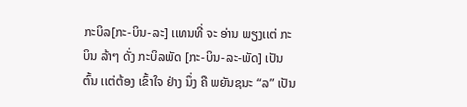ກະບິລ[ກະ-ບິນ-ລະ] ເເທນທີ່ ຈະ ອ່ານ ພຽງເເຕ່ ກະບິນ ລ້າໆ ດັ່ງ ກະບິລພັດ [ກະ-ບິນ-ລະ-ພັດ] ເປັນຕົ້ນ ເເຕ່ຕ້ອງ ເຂົ້າໃຈ ຢ່າງ ນຶ່ງ ຄື ພຍັນຊນະ “ລ” ເປັນ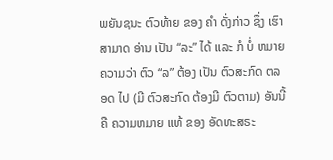ພຍັນຊນະ ຕົວທ້າຍ ຂອງ ຄໍາ ດັ່ງກ່າວ ຊຶ່ງ ເຮົາ ສາມາດ ອ່ານ ເປັນ “ລະ” ໄດ້ ເເລະ ກໍ ບໍ່ ຫມາຍຄວາມວ່າ ຕົວ “ລ” ຕ້ອງ ເປັນ ຕົວສະກົດ ຕລອດ ໄປ (ມີ ຕົວສະກົດ ຕ້ອງມີ ຕົວຕາມ) ອັນນີ້ ຄື ຄວາມຫມາຍ ເເທ້ ຂອງ ອັດທະສຣະ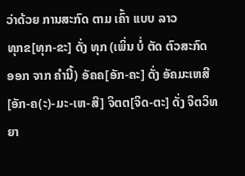ວ່າດ້ວຍ ການສະກົດ ຕາມ ເຄົ້າ ເເບບ ລາວ
ທຸກຂ[ທຸກ-ຂະ] ດັ່ງ ທຸກ (ເພິ່ນ ບໍ່ ຕັດ ຕົວສະກົດ ອອກ ຈາກ ຄໍານີ້) ອັຄຄ[ອັກ-ຄະ] ດັ່ງ ອັຄມະເຫສີ[ອັກ-ຄ(ະ)-ມະ-ເຫ-ສີ] ຈິຕຕ[ຈິດ-ຕະ] ດັ່ງ ຈິຕວິທຍາ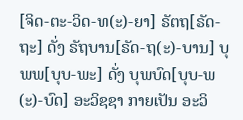[ຈິດ-ຕະ-ວິດ-ທ(ະ)-ຍາ] ຣັຕຖ[ຣັດ-ຖະ] ດັ່ງ ຣັຖບານ[ຣັດ-ຖ(ະ)-ບານ] ບຸພພ[ບຸບ-ພະ] ດັ່ງ ບຸພບົດ[ບຸບ-ພ(ະ)-ບົດ] ອະວິຊຊາ ກາຍເປັນ ອະວິ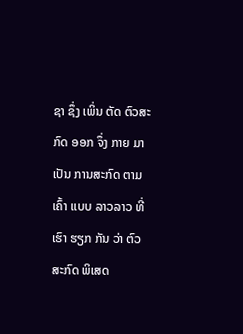ຊາ ຊຶ່ງ ເພິ່ນ ຕັດ ຕົວສະກົດ ອອກ ຈຶ່ງ ກາຍ ມາ ເປັນ ການສະກົດ ຕາມ ເຄົ້າ ເເບບ ລາວລາວ ທີ່ ເຮົາ ຮຽກ ກັນ ວ່າ ຕົວສະກົດ ພິເສດ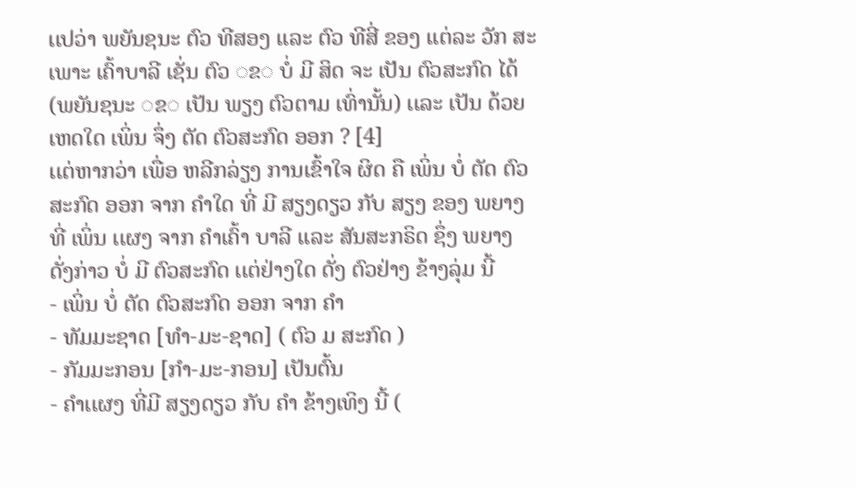ເເປວ່າ ພຍັນຊນະ ຕົວ ທີສອງ ເເລະ ຕົວ ທີສີ່ ຂອງ ເເຕ່ລະ ວັກ ສະເພາະ ເຄົ້າບາລີ ເຊັ່ນ ຕົວ ◌ຂ◌ ບໍ່ ມີ ສິດ ຈະ ເປັນ ຕົວສະກົດ ໄດ້ (ພຍັນຊນະ ◌ຂ◌ ເປັນ ພຽງ ຕົວຕາມ ເທົ່ານັ້ນ) ເເລະ ເປັນ ດ້ວຍເຫດໃດ ເພິ່ນ ຈຶ່ງ ຕັດ ຕົວສະກົດ ອອກ ? [4]
ເເຕ່ຫາກວ່າ ເພື່ອ ຫລີກລ່ຽງ ການເຂົ້າໃຈ ຜິດ ຄື ເພິ່ນ ບໍ່ ຕັດ ຕົວສະກົດ ອອກ ຈາກ ຄໍາໃດ ທີ່ ມີ ສຽງດຽວ ກັບ ສຽງ ຂອງ ພຍາງ ທີ່ ເພິ່ນ ເເຜງ ຈາກ ຄໍາເຄົ້າ ບາລີ ເເລະ ສັນສະກຣິດ ຊຶ່ງ ພຍາງ ດັ່ງກ່າວ ບໍ່ ມີ ຕົວສະກົດ ເເຕ່ຢ່າງໃດ ດັ່ງ ຕົວຢ່າງ ຂ້າງລຸ່ມ ນີ້
- ເພິ່ນ ບໍ່ ຕັດ ຕົວສະກົດ ອອກ ຈາກ ຄໍາ
- ທັມມະຊາດ [ທໍາ-ມະ-ຊາດ] ( ຕົວ ມ ສະກົດ )
- ກັມມະກອນ [ກໍາ-ມະ-ກອນ] ເປັນຕົ້ນ
- ຄໍາເເຜງ ທີ່ມີ ສຽງດຽວ ກັບ ຄໍາ ຂ້າງເທິງ ນີ້ (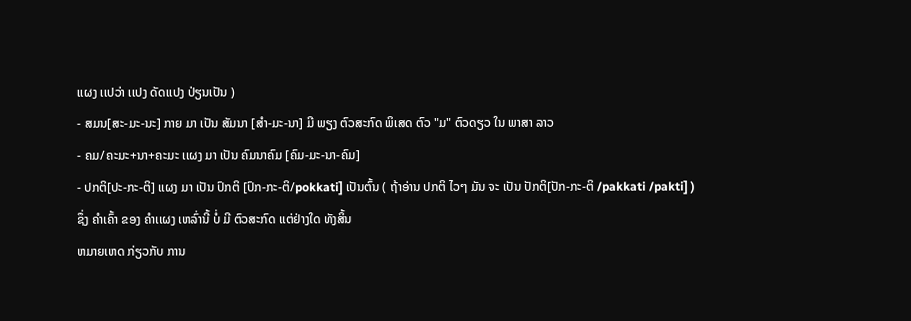ເເຜງ ເເປວ່າ ເເປງ ດັດເເປງ ປ່ຽນເປັນ )
- ສມນ[ສະ-ມະ-ນະ] ກາຍ ມາ ເປັນ ສັມນາ [ສໍາ-ມະ-ນາ] ມີ ພຽງ ຕົວສະກົດ ພິເສດ ຕົວ "ມ" ຕົວດຽວ ໃນ ພາສາ ລາວ
- ຄມ/ຄະມະ+ນາ+ຄະມະ ເເຜງ ມາ ເປັນ ຄົມນາຄົມ [ຄົມ-ມະ-ນາ-ຄົມ]
- ປກຕິ[ປະ-ກະ-ຕິ] ເເຜງ ມາ ເປັນ ປົກຕິ [ປົກ-ກະ-ຕິ/pokkati] ເປັນຕົ້ນ ( ຖ້າອ່ານ ປກຕິ ໄວໆ ມັນ ຈະ ເປັນ ປັກຕິ[ປັກ-ກະ-ຕິ /pakkati /pakti] )
ຊຶ່ງ ຄໍາເຄົ້າ ຂອງ ຄໍາເເຜງ ເຫລົ່ານີ້ ບໍ່ ມີ ຕົວສະກົດ ເເຕ່ຢ່າງໃດ ທັງສິ້ນ
ຫມາຍເຫດ ກ່ຽວກັບ ການ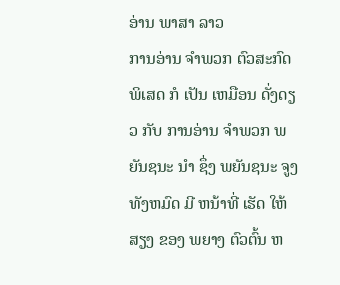ອ່ານ ພາສາ ລາວ
ການອ່ານ ຈໍາພວກ ຕົວສະກົດ ພິເສດ ກໍ ເປັນ ເຫມືອນ ດັ່ງດຽວ ກັບ ການອ່ານ ຈໍາພວກ ພຍັນຊນະ ນໍາ ຊຶ່ງ ພຍັນຊນະ ຈູງ ທັງຫມົດ ມີ ຫນ້າທີ່ ເຮັດ ໃຫ້ ສຽງ ຂອງ ພຍາງ ຕົວຕົ້ນ ຫ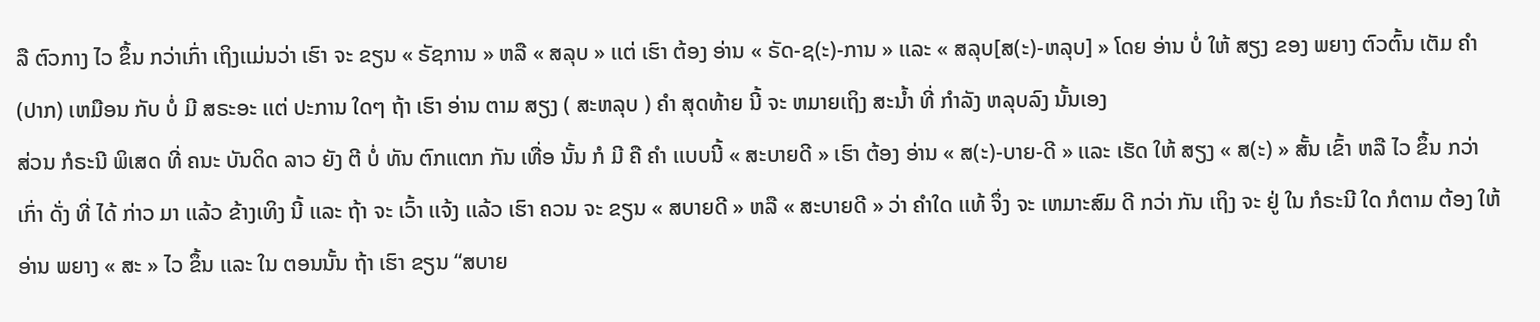ລື ຕົວກາງ ໄວ ຂຶ້ນ ກວ່າເກົ່າ ເຖິງເເມ່ນວ່າ ເຮົາ ຈະ ຂຽນ « ຣັຊການ » ຫລື « ສລຸບ » ເເຕ່ ເຮົາ ຕ້ອງ ອ່ານ « ຣັດ-ຊ(ະ)-ການ » ເເລະ « ສລຸບ[ສ(ະ)-ຫລຸບ] » ໂດຍ ອ່ານ ບໍ່ ໃຫ້ ສຽງ ຂອງ ພຍາງ ຕົວຕົ້ນ ເຕັມ ຄໍາ(ປາກ) ເຫມືອນ ກັບ ບໍ່ ມີ ສຣະອະ ເເຕ່ ປະການ ໃດໆ ຖ້າ ເຮົາ ອ່ານ ຕາມ ສຽງ ( ສະຫລຸບ ) ຄໍາ ສຸດທ້າຍ ນີ້ ຈະ ຫມາຍເຖິງ ສະນໍ້າ ທີ່ ກໍາລັງ ຫລຸບລົງ ນັ້ນເອງ
ສ່ວນ ກໍຣະນີ ພິເສດ ທີ່ ຄນະ ບັນດິດ ລາວ ຍັງ ຕີ ບໍ່ ທັນ ຕົກເເຕກ ກັນ ເທື່ອ ນັ້ນ ກໍ ມີ ຄື ຄໍາ ເເບບນີ້ « ສະບາຍດີ » ເຮົາ ຕ້ອງ ອ່ານ « ສ(ະ)-ບາຍ-ດີ » ເເລະ ເຮັດ ໃຫ້ ສຽງ « ສ(ະ) » ສັ້ນ ເຂົ້າ ຫລື ໄວ ຂຶ້ນ ກວ່າເກົ່າ ດັ່ງ ທີ່ ໄດ້ ກ່າວ ມາ ເເລ້ວ ຂ້າງເທິງ ນີ້ ເເລະ ຖ້າ ຈະ ເວົ້າ ເເຈ້ງ ເເລ້ວ ເຮົາ ຄວນ ຈະ ຂຽນ « ສບາຍດີ » ຫລື « ສະບາຍດີ » ວ່າ ຄໍາໃດ ເເທ້ ຈຶ່ງ ຈະ ເຫມາະສົມ ດີ ກວ່າ ກັນ ເຖິງ ຈະ ຢູ່ ໃນ ກໍຣະນີ ໃດ ກໍຕາມ ຕ້ອງ ໃຫ້ ອ່ານ ພຍາງ « ສະ » ໄວ ຂຶ້ນ ເເລະ ໃນ ຕອນນັ້ນ ຖ້າ ເຮົາ ຂຽນ “ສບາຍ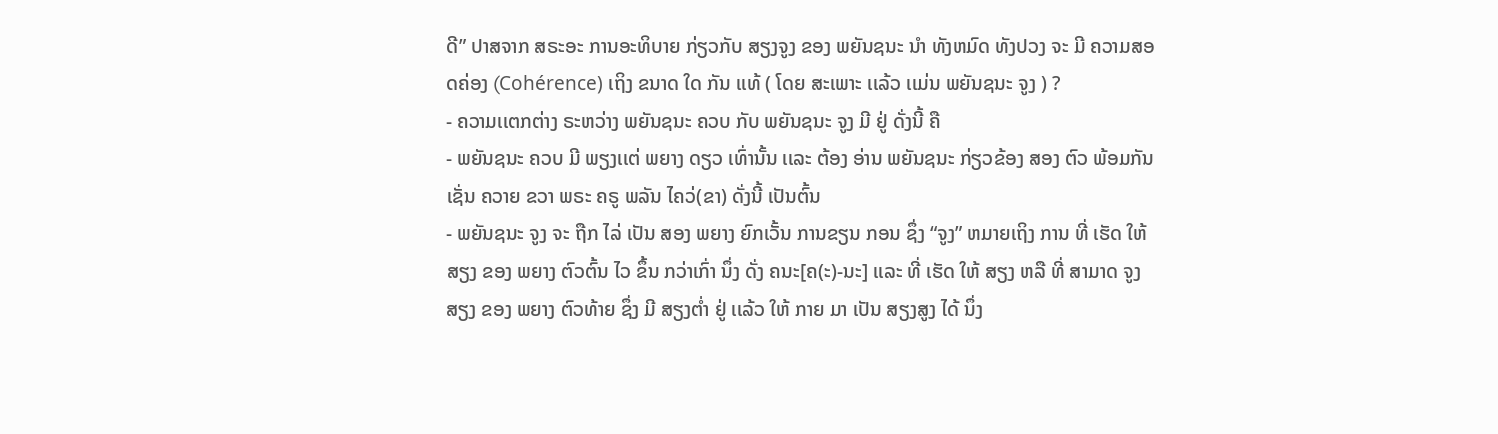ດີ” ປາສຈາກ ສຣະອະ ການອະທິບາຍ ກ່ຽວກັບ ສຽງຈູງ ຂອງ ພຍັນຊນະ ນໍາ ທັງຫມົດ ທັງປວງ ຈະ ມີ ຄວາມສອດຄ່ອງ (Cohérence) ເຖິງ ຂນາດ ໃດ ກັນ ເເທ້ ( ໂດຍ ສະເພາະ ເເລ້ວ ເເມ່ນ ພຍັນຊນະ ຈູງ ) ?
- ຄວາມເເຕກຕ່າງ ຣະຫວ່າງ ພຍັນຊນະ ຄວບ ກັບ ພຍັນຊນະ ຈູງ ມີ ຢູ່ ດັ່ງນີ້ ຄື
- ພຍັນຊນະ ຄວບ ມີ ພຽງເເຕ່ ພຍາງ ດຽວ ເທົ່ານັ້ນ ເເລະ ຕ້ອງ ອ່ານ ພຍັນຊນະ ກ່ຽວຂ້ອງ ສອງ ຕົວ ພ້ອມກັນ ເຊັ່ນ ຄວາຍ ຂວາ ພຣະ ຄຣູ ພລັນ ໄຄວ່(ຂາ) ດັ່ງນີ້ ເປັນຕົ້ນ
- ພຍັນຊນະ ຈູງ ຈະ ຖືກ ໄລ່ ເປັນ ສອງ ພຍາງ ຍົກເວັ້ນ ການຂຽນ ກອນ ຊຶ່ງ “ຈູງ” ຫມາຍເຖິງ ການ ທີ່ ເຮັດ ໃຫ້ ສຽງ ຂອງ ພຍາງ ຕົວຕົ້ນ ໄວ ຂຶ້ນ ກວ່າເກົ່າ ນຶ່ງ ດັ່ງ ຄນະ[ຄ(ະ)-ນະ] ເເລະ ທີ່ ເຮັດ ໃຫ້ ສຽງ ຫລື ທີ່ ສາມາດ ຈູງ ສຽງ ຂອງ ພຍາງ ຕົວທ້າຍ ຊຶ່ງ ມີ ສຽງຕໍ່າ ຢູ່ ເເລ້ວ ໃຫ້ ກາຍ ມາ ເປັນ ສຽງສູງ ໄດ້ ນຶ່ງ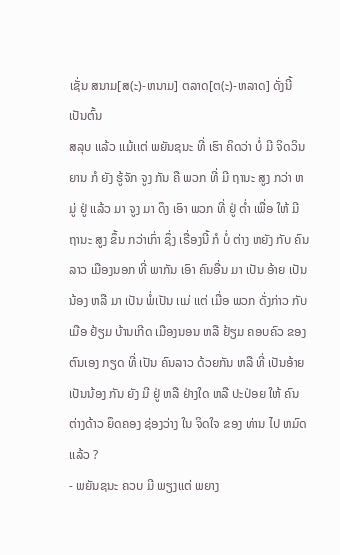ເຊັ່ນ ສນາມ[ສ(ະ)-ຫນາມ] ຕລາດ[ຕ(ະ)-ຫລາດ] ດັ່ງນີ້ ເປັນຕົ້ນ
ສລຸບ ເເລ້ວ ເເມ້ເເຕ່ ພຍັນຊນະ ທີ່ ເຮົາ ຄິດວ່າ ບໍ່ ມີ ຈິດວິນຍານ ກໍ ຍັງ ຮູ້ຈັກ ຈູງ ກັນ ຄື ພວກ ທີ່ ມີ ຖານະ ສູງ ກວ່າ ຫມູ່ ຢູ່ ເເລ້ວ ມາ ຈູງ ມາ ດຶງ ເອົາ ພວກ ທີ່ ຢູ່ ຕໍ່າ ເພື່ອ ໃຫ້ ມີ ຖານະ ສູງ ຂຶ້ນ ກວ່າເກົ່າ ຊຶ່ງ ເຣື່ອງນີ້ ກໍ ບໍ່ ຕ່າງ ຫຍັງ ກັບ ຄົນລາວ ເມືອງນອກ ທີ່ ພາກັນ ເອົາ ຄົນອື່ນ ມາ ເປັນ ອ້າຍ ເປັນ ນ້ອງ ຫລື ມາ ເປັນ ພໍ່ເປັນ ເເມ່ ເເຕ່ ເມື່ອ ພວກ ດັ່ງກ່າວ ກັບ ເມືອ ຢ້ຽມ ບ້ານເກີດ ເມືອງນອນ ຫລື ຢ້ຽມ ຄອບຄົວ ຂອງ ຕົນເອງ ກຽດ ທີ່ ເປັນ ຄົນລາວ ດ້ວຍກັນ ຫລື ທີ່ ເປັນອ້າຍເປັນນ້ອງ ກັນ ຍັງ ມີ ຢູ່ ຫລື ຢ່າງໃດ ຫລື ປະປ່ອຍ ໃຫ້ ຄົນ ຕ່າງດ້າວ ຍຶດຄອງ ຊ່ອງວ່າງ ໃນ ຈິດໃຈ ຂອງ ທ່ານ ໄປ ຫມົດ ເເລ້ວ ?
- ພຍັນຊນະ ຄວບ ມີ ພຽງເເຕ່ ພຍາງ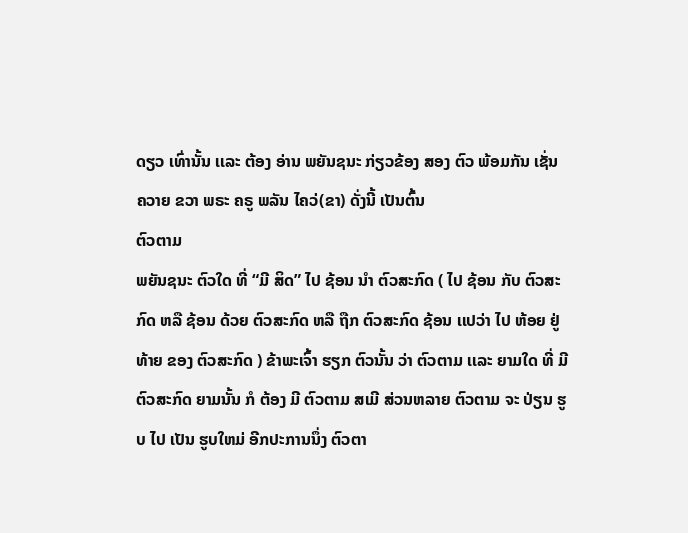ດຽວ ເທົ່ານັ້ນ ເເລະ ຕ້ອງ ອ່ານ ພຍັນຊນະ ກ່ຽວຂ້ອງ ສອງ ຕົວ ພ້ອມກັນ ເຊັ່ນ ຄວາຍ ຂວາ ພຣະ ຄຣູ ພລັນ ໄຄວ່(ຂາ) ດັ່ງນີ້ ເປັນຕົ້ນ
ຕົວຕາມ
ພຍັນຊນະ ຕົວໃດ ທີ່ “ມີ ສິດ” ໄປ ຊ້ອນ ນໍາ ຕົວສະກົດ ( ໄປ ຊ້ອນ ກັບ ຕົວສະກົດ ຫລື ຊ້ອນ ດ້ວຍ ຕົວສະກົດ ຫລື ຖືກ ຕົວສະກົດ ຊ້ອນ ເເປວ່າ ໄປ ຫ້ອຍ ຢູ່ ທ້າຍ ຂອງ ຕົວສະກົດ ) ຂ້າພະເຈົ້າ ຮຽກ ຕົວນັ້ນ ວ່າ ຕົວຕາມ ເເລະ ຍາມໃດ ທີ່ ມີ ຕົວສະກົດ ຍາມນັ້ນ ກໍ ຕ້ອງ ມີ ຕົວຕາມ ສເມີ ສ່ວນຫລາຍ ຕົວຕາມ ຈະ ປ່ຽນ ຮູບ ໄປ ເປັນ ຮູບໃຫມ່ ອີກປະການນຶ່ງ ຕົວຕາ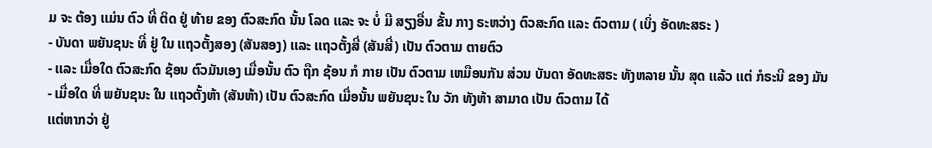ມ ຈະ ຕ້ອງ ເເມ່ນ ຕົວ ທີ່ ຕິດ ຢູ່ ທ້າຍ ຂອງ ຕົວສະກົດ ນັ້ນ ໂລດ ເເລະ ຈະ ບໍ່ ມີ ສຽງອື່ນ ຂັ້ນ ກາງ ຣະຫວ່າງ ຕົວສະກົດ ເເລະ ຕົວຕາມ ( ເບິ່ງ ອັດທະສຣະ )
- ບັນດາ ພຍັນຊນະ ທີ່ ຢູ່ ໃນ ເເຖວຕັ້ງສອງ (ສັນສອງ) ເເລະ ເເຖວຕັ້ງສີ່ (ສັນສີ່) ເປັນ ຕົວຕາມ ຕາຍຕົວ
- ເເລະ ເມື່ອໃດ ຕົວສະກົດ ຊ້ອນ ຕົວມັນເອງ ເມື່ອນັ້ນ ຕົວ ຖືກ ຊ້ອນ ກໍ ກາຍ ເປັນ ຕົວຕາມ ເຫມືອນກັນ ສ່ວນ ບັນດາ ອັດທະສຣະ ທັງຫລາຍ ນັ້ນ ສຸດ ເເລ້ວ ເເຕ່ ກໍຣະນີ ຂອງ ມັນ
- ເມື່ອໃດ ທີ່ ພຍັນຊນະ ໃນ ເເຖວຕັ້ງຫ້າ (ສັນຫ້າ) ເປັນ ຕົວສະກົດ ເມື່ອນັ້ນ ພຍັນຊນະ ໃນ ວັກ ທັງຫ້າ ສາມາດ ເປັນ ຕົວຕາມ ໄດ້
ເເຕ່ຫາກວ່າ ຢູ່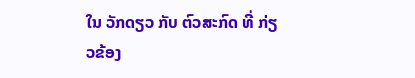ໃນ ວັກດຽວ ກັບ ຕົວສະກົດ ທີ່ ກ່ຽວຂ້ອງ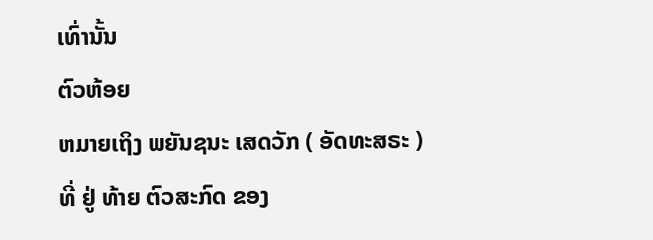ເທົ່ານັ້ນ
ຕົວຫ້ອຍ
ຫມາຍເຖິງ ພຍັນຊນະ ເສດວັກ ( ອັດທະສຣະ ) ທີ່ ຢູ່ ທ້າຍ ຕົວສະກົດ ຂອງ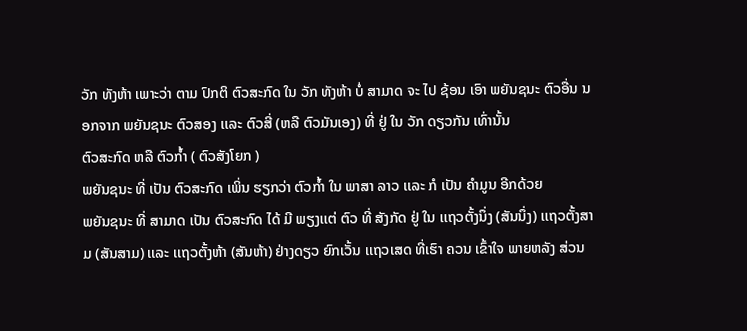ວັກ ທັງຫ້າ ເພາະວ່າ ຕາມ ປົກຕິ ຕົວສະກົດ ໃນ ວັກ ທັງຫ້າ ບໍ່ ສາມາດ ຈະ ໄປ ຊ້ອນ ເອົາ ພຍັນຊນະ ຕົວອື່ນ ນອກຈາກ ພຍັນຊນະ ຕົວສອງ ເເລະ ຕົວສີ່ (ຫລື ຕົວມັນເອງ) ທີ່ ຢູ່ ໃນ ວັກ ດຽວກັນ ເທົ່ານັ້ນ
ຕົວສະກົດ ຫລື ຕົວກໍ້າ ( ຕົວສັງໂຍກ )
ພຍັນຊນະ ທີ່ ເປັນ ຕົວສະກົດ ເພິ່ນ ຮຽກວ່າ ຕົວກໍ້າ ໃນ ພາສາ ລາວ ເເລະ ກໍ ເປັນ ຄໍາມູນ ອີກດ້ວຍ
ພຍັນຊນະ ທີ່ ສາມາດ ເປັນ ຕົວສະກົດ ໄດ້ ມີ ພຽງເເຕ່ ຕົວ ທີ່ ສັງກັດ ຢູ່ ໃນ ເເຖວຕັ້ງນຶ່ງ (ສັນນຶ່ງ) ເເຖວຕັ້ງສາມ (ສັນສາມ) ເເລະ ເເຖວຕັ້ງຫ້າ (ສັນຫ້າ) ຢ່າງດຽວ ຍົກເວັ້ນ ເເຖວເສດ ທີ່ເຮົາ ຄວນ ເຂົ້າໃຈ ພາຍຫລັງ ສ່ວນ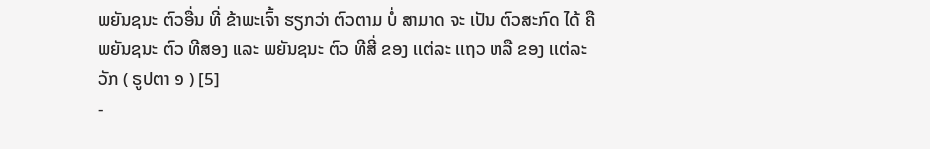ພຍັນຊນະ ຕົວອື່ນ ທີ່ ຂ້າພະເຈົ້າ ຮຽກວ່າ ຕົວຕາມ ບໍ່ ສາມາດ ຈະ ເປັນ ຕົວສະກົດ ໄດ້ ຄື ພຍັນຊນະ ຕົວ ທີສອງ ເເລະ ພຍັນຊນະ ຕົວ ທີສີ່ ຂອງ ເເຕ່ລະ ເເຖວ ຫລື ຂອງ ເເຕ່ລະ ວັກ ( ຣູປຕາ ໑ ) [5]
-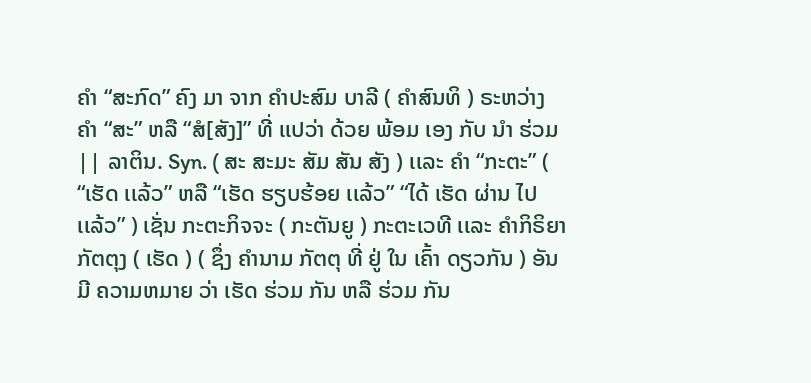ຄໍາ “ສະກົດ” ຄົງ ມາ ຈາກ ຄໍາປະສົມ ບາລີ ( ຄໍາສົນທິ ) ຣະຫວ່າງ ຄໍາ “ສະ” ຫລື “ສໍ[ສັງ]” ທີ່ ເເປວ່າ ດ້ວຍ ພ້ອມ ເອງ ກັບ ນໍາ ຮ່ວມ || ລາຕິນ. Syn. ( ສະ ສະມະ ສັມ ສັນ ສັງ ) ເເລະ ຄໍາ “ກະຕະ” ( “ເຮັດ ເເລ້ວ” ຫລື “ເຮັດ ຮຽບຮ້ອຍ ເເລ້ວ” “ໄດ້ ເຮັດ ຜ່ານ ໄປ ເເລ້ວ” ) ເຊັ່ນ ກະຕະກິຈຈະ ( ກະຕັນຍູ ) ກະຕະເວທີ ເເລະ ຄໍາກິຣິຍາ ກັຕຕຸງ ( ເຮັດ ) ( ຊຶ່ງ ຄໍານາມ ກັຕຕຸ ທີ່ ຢູ່ ໃນ ເຄົ້າ ດຽວກັນ ) ອັນ ມີ ຄວາມຫມາຍ ວ່າ ເຮັດ ຮ່ວມ ກັນ ຫລື ຮ່ວມ ກັນ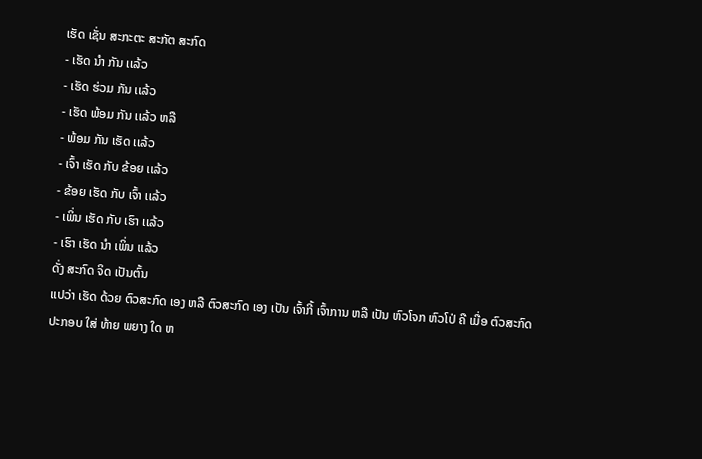ເຮັດ ເຊັ່ນ ສະກະຕະ ສະກັຕ ສະກົດ
- ເຮັດ ນໍາ ກັນ ເເລ້ວ
- ເຮັດ ຮ່ວມ ກັນ ເເລ້ວ
- ເຮັດ ພ້ອມ ກັນ ເເລ້ວ ຫລື
- ພ້ອມ ກັນ ເຮັດ ເເລ້ວ
- ເຈົ້າ ເຮັດ ກັບ ຂ້ອຍ ເເລ້ວ
- ຂ້ອຍ ເຮັດ ກັບ ເຈົ້າ ເເລ້ວ
- ເພິ່ນ ເຮັດ ກັບ ເຮົາ ເເລ້ວ
- ເຮົາ ເຮັດ ນໍາ ເພິ່ນ ເເລ້ວ
ດັ່ງ ສະກົດ ຈິດ ເປັນຕົ້ນ
ເເປວ່າ ເຮັດ ດ້ວຍ ຕົວສະກົດ ເອງ ຫລື ຕົວສະກົດ ເອງ ເປັນ ເຈົ້າກີ້ ເຈົ້າການ ຫລື ເປັນ ຫົວໂຈກ ຫົວໂປ່ ຄື ເມື່ອ ຕົວສະກົດ ປະກອບ ໃສ່ ທ້າຍ ພຍາງ ໃດ ຫ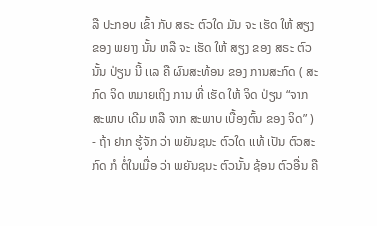ລື ປະກອບ ເຂົ້າ ກັບ ສຣະ ຕົວໃດ ມັນ ຈະ ເຮັດ ໃຫ້ ສຽງ ຂອງ ພຍາງ ນັ້ນ ຫລື ຈະ ເຮັດ ໃຫ້ ສຽງ ຂອງ ສຣະ ຕົວນັ້ນ ປ່ຽນ ນີ້ ເເລ ຄື ຜົນສະທ້ອນ ຂອງ ການສະກົດ ( ສະກົດ ຈິດ ຫມາຍເຖິງ ການ ທີ່ ເຮັດ ໃຫ້ ຈິດ ປ່ຽນ “ຈາກ ສະພາບ ເດີມ ຫລື ຈາກ ສະພາບ ເບື້ອງຕົ້ນ ຂອງ ຈິດ” )
- ຖ້າ ຢາກ ຮູ້ຈັກ ວ່າ ພຍັນຊນະ ຕົວໃດ ເເທ້ ເປັນ ຕົວສະກົດ ກໍ ຕໍ່ໃນເມື່ອ ວ່າ ພຍັນຊນະ ຕົວນັ້ນ ຊ້ອນ ຕົວອື່ນ ຄື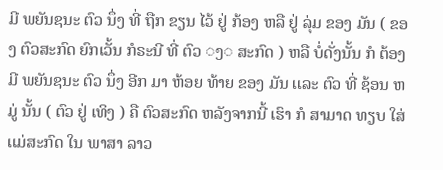ມີ ພຍັນຊນະ ຕົວ ນຶ່ງ ທີ່ ຖືກ ຂຽນ ໄວ້ ຢູ່ ກ້ອງ ຫລື ຢູ່ ລຸ່ມ ຂອງ ມັນ ( ຂອງ ຕົວສະກົດ ຍົກເວັ້ນ ກໍຣະນີ ທີ່ ຕົວ ◌ງ◌ ສະກົດ ) ຫລື ບໍ່ດັ່ງນັ້ນ ກໍ ຕ້ອງ ມີ ພຍັນຊນະ ຕົວ ນຶ່ງ ອີກ ມາ ຫ້ອຍ ທ້າຍ ຂອງ ມັນ ເເລະ ຕົວ ທີ່ ຊ້ອນ ຫມູ່ ນັ້ນ ( ຕົວ ຢູ່ ເທິງ ) ຄື ຕົວສະກົດ ຫລັງຈາກນີ້ ເຮົາ ກໍ ສາມາດ ທຽບ ໃສ່ ເເມ່ສະກົດ ໃນ ພາສາ ລາວ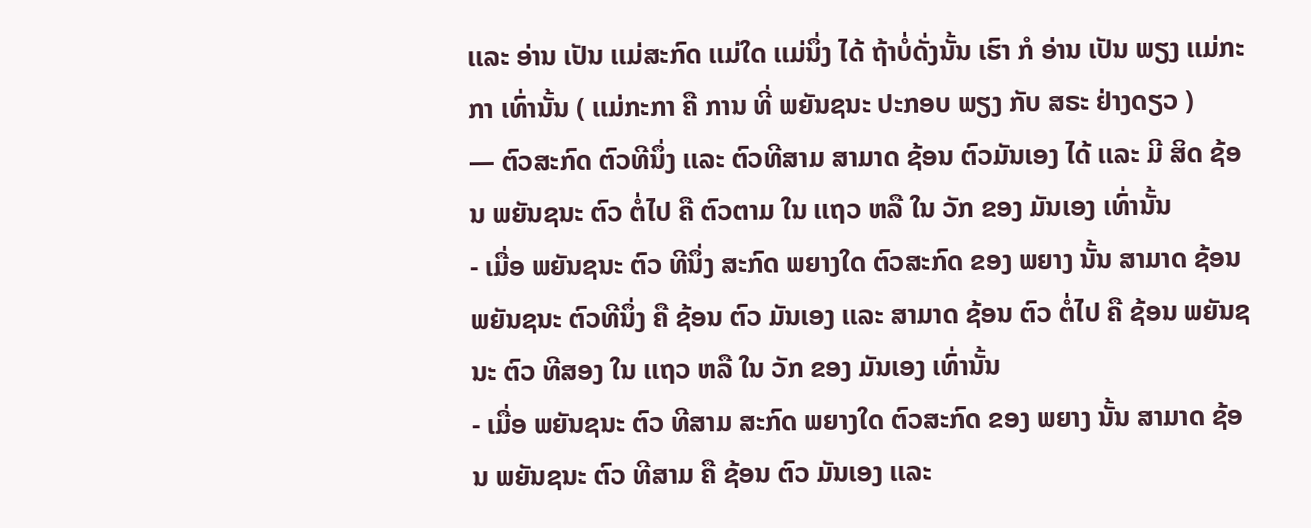ເເລະ ອ່ານ ເປັນ ເເມ່ສະກົດ ເເມ່ໃດ ເເມ່ນຶ່ງ ໄດ້ ຖ້າບໍ່ດັ່ງນັ້ນ ເຮົາ ກໍ ອ່ານ ເປັນ ພຽງ ເເມ່ກະກາ ເທົ່ານັ້ນ ( ເເມ່ກະກາ ຄື ການ ທີ່ ພຍັນຊນະ ປະກອບ ພຽງ ກັບ ສຣະ ຢ່າງດຽວ )
— ຕົວສະກົດ ຕົວທີນຶ່ງ ເເລະ ຕົວທີສາມ ສາມາດ ຊ້ອນ ຕົວມັນເອງ ໄດ້ ເເລະ ມີ ສິດ ຊ້ອນ ພຍັນຊນະ ຕົວ ຕໍ່ໄປ ຄື ຕົວຕາມ ໃນ ເເຖວ ຫລື ໃນ ວັກ ຂອງ ມັນເອງ ເທົ່ານັ້ນ
- ເມື່ອ ພຍັນຊນະ ຕົວ ທີນຶ່ງ ສະກົດ ພຍາງໃດ ຕົວສະກົດ ຂອງ ພຍາງ ນັ້ນ ສາມາດ ຊ້ອນ ພຍັນຊນະ ຕົວທີນຶ່ງ ຄື ຊ້ອນ ຕົວ ມັນເອງ ເເລະ ສາມາດ ຊ້ອນ ຕົວ ຕໍ່ໄປ ຄື ຊ້ອນ ພຍັນຊນະ ຕົວ ທີສອງ ໃນ ເເຖວ ຫລື ໃນ ວັກ ຂອງ ມັນເອງ ເທົ່ານັ້ນ
- ເມື່ອ ພຍັນຊນະ ຕົວ ທີສາມ ສະກົດ ພຍາງໃດ ຕົວສະກົດ ຂອງ ພຍາງ ນັ້ນ ສາມາດ ຊ້ອນ ພຍັນຊນະ ຕົວ ທີສາມ ຄື ຊ້ອນ ຕົວ ມັນເອງ ເເລະ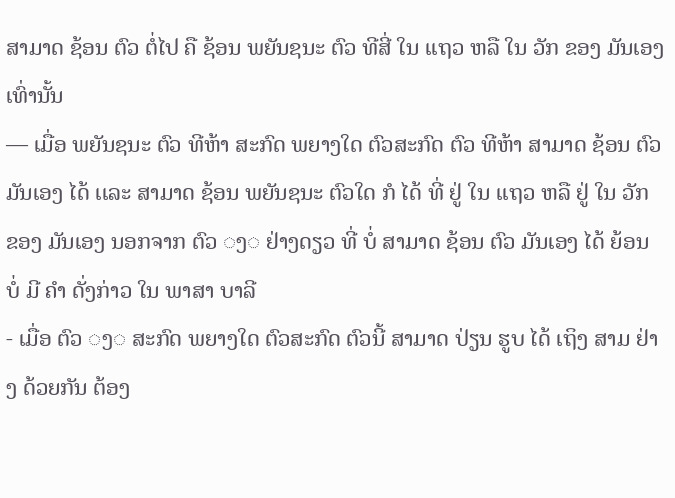ສາມາດ ຊ້ອນ ຕົວ ຕໍ່ໄປ ຄື ຊ້ອນ ພຍັນຊນະ ຕົວ ທີສີ່ ໃນ ເເຖວ ຫລື ໃນ ວັກ ຂອງ ມັນເອງ ເທົ່ານັ້ນ
— ເມື່ອ ພຍັນຊນະ ຕົວ ທີຫ້າ ສະກົດ ພຍາງໃດ ຕົວສະກົດ ຕົວ ທີຫ້າ ສາມາດ ຊ້ອນ ຕົວ ມັນເອງ ໄດ້ ເເລະ ສາມາດ ຊ້ອນ ພຍັນຊນະ ຕົວໃດ ກໍ ໄດ້ ທີ່ ຢູ່ ໃນ ເເຖວ ຫລື ຢູ່ ໃນ ວັກ ຂອງ ມັນເອງ ນອກຈາກ ຕົວ ◌ງ◌ ຢ່າງດຽວ ທີ່ ບໍ່ ສາມາດ ຊ້ອນ ຕົວ ມັນເອງ ໄດ້ ຍ້ອນ ບໍ່ ມີ ຄໍາ ດັ່ງກ່າວ ໃນ ພາສາ ບາລີ
- ເມື່ອ ຕົວ ◌ງ◌ ສະກົດ ພຍາງໃດ ຕົວສະກົດ ຕົວນີ້ ສາມາດ ປ່ຽນ ຮູບ ໄດ້ ເຖິງ ສາມ ຢ່າງ ດ້ວຍກັນ ຕ້ອງ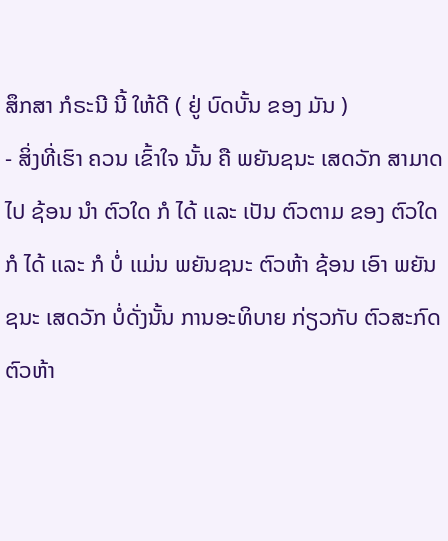ສຶກສາ ກໍຣະນີ ນີ້ ໃຫ້ດີ ( ຢູ່ ບົດບັ້ນ ຂອງ ມັນ )
- ສິ່ງທີ່ເຮົາ ຄວນ ເຂົ້າໃຈ ນັ້ນ ຄື ພຍັນຊນະ ເສດວັກ ສາມາດ ໄປ ຊ້ອນ ນໍາ ຕົວໃດ ກໍ ໄດ້ ເເລະ ເປັນ ຕົວຕາມ ຂອງ ຕົວໃດ ກໍ ໄດ້ ເເລະ ກໍ ບໍ່ ເເມ່ນ ພຍັນຊນະ ຕົວຫ້າ ຊ້ອນ ເອົາ ພຍັນຊນະ ເສດວັກ ບໍ່ດັ່ງນັ້ນ ການອະທິບາຍ ກ່ຽວກັບ ຕົວສະກົດ ຕົວຫ້າ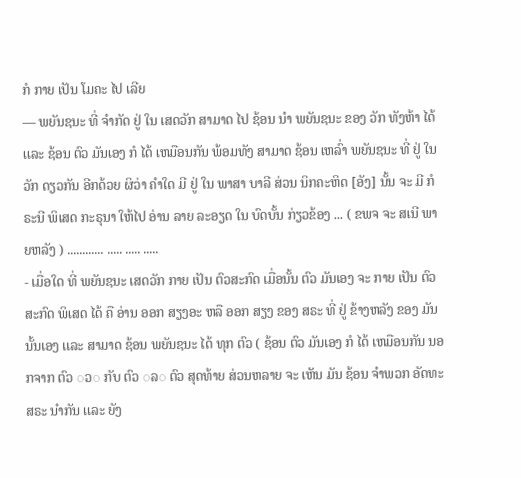ກໍ ກາຍ ເປັນ ໂມຄະ ໄປ ເລີຍ
— ພຍັນຊນະ ທີ່ ຈໍາກັດ ຢູ່ ໃນ ເສດວັກ ສາມາດ ໄປ ຊ້ອນ ນໍາ ພຍັນຊນະ ຂອງ ວັກ ທັງຫ້າ ໄດ້ ເເລະ ຊ້ອນ ຕົວ ມັນເອງ ກໍ ໄດ້ ເຫມືອນກັນ ພ້ອມທັງ ສາມາດ ຊ້ອນ ເຫລົ່າ ພຍັນຊນະ ທີ່ ຢູ່ ໃນ ວັກ ດຽວກັນ ອີກດ້ວຍ ຜິວ່າ ຄໍາໃດ ມີ ຢູ່ ໃນ ພາສາ ບາລີ ສ່ວນ ນິກຄະຫິດ [ອັງ] ນັ້ນ ຈະ ມີ ກໍຣະນີ ພິເສດ ກະຣຸນາ ໃຫ້ໄປ ອ່ານ ລາຍ ລະອຽດ ໃນ ບົດບັ້ນ ກ່ຽວຂ້ອງ ... ( ຂພຈ ຈະ ສເນີ ພາຍຫລັງ ) ............ ..... ..... .....
- ເມື່ອໃດ ທີ່ ພຍັນຊນະ ເສດວັກ ກາຍ ເປັນ ຕົວສະກົດ ເມື່ອນັ້ນ ຕົວ ມັນເອງ ຈະ ກາຍ ເປັນ ຕົວສະກົດ ພິເສດ ໄດ້ ຄື ອ່ານ ອອກ ສຽງອະ ຫລື ອອກ ສຽງ ຂອງ ສຣະ ທີ່ ຢູ່ ຂ້າງຫລັງ ຂອງ ມັນ ນັ້ນເອງ ເເລະ ສາມາດ ຊ້ອນ ພຍັນຊນະ ໄດ້ ທຸກ ຕົວ ( ຊ້ອນ ຕົວ ມັນເອງ ກໍ ໄດ້ ເຫມືອນກັນ ນອກຈາກ ຕົວ ◌ວ◌ ກັບ ຕົວ ◌ລ◌ ຕົວ ສຸດທ້າຍ ສ່ວນຫລາຍ ຈະ ເຫັນ ມັນ ຊ້ອນ ຈໍາພວກ ອັດທະສຣະ ນໍາກັນ ເເລະ ຍັງ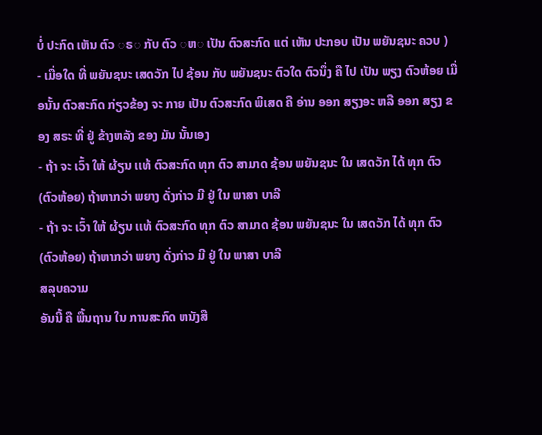ບໍ່ ປະກົດ ເຫັນ ຕົວ ◌ຣ◌ ກັບ ຕົວ ◌ຫ◌ ເປັນ ຕົວສະກົດ ເເຕ່ ເຫັນ ປະກອບ ເປັນ ພຍັນຊນະ ຄວບ )
- ເມື່ອໃດ ທີ່ ພຍັນຊນະ ເສດວັກ ໄປ ຊ້ອນ ກັບ ພຍັນຊນະ ຕົວໃດ ຕົວນຶ່ງ ຄື ໄປ ເປັນ ພຽງ ຕົວຫ້ອຍ ເມື່ອນັ້ນ ຕົວສະກົດ ກ່ຽວຂ້ອງ ຈະ ກາຍ ເປັນ ຕົວສະກົດ ພິເສດ ຄື ອ່ານ ອອກ ສຽງອະ ຫລື ອອກ ສຽງ ຂອງ ສຣະ ທີ່ ຢູ່ ຂ້າງຫລັງ ຂອງ ມັນ ນັ້ນເອງ
- ຖ້າ ຈະ ເວົ້າ ໃຫ້ ຜ້ຽນ ເເທ້ ຕົວສະກົດ ທຸກ ຕົວ ສາມາດ ຊ້ອນ ພຍັນຊນະ ໃນ ເສດວັກ ໄດ້ ທຸກ ຕົວ (ຕົວຫ້ອຍ) ຖ້າຫາກວ່າ ພຍາງ ດັ່ງກ່າວ ມີ ຢູ່ ໃນ ພາສາ ບາລີ
- ຖ້າ ຈະ ເວົ້າ ໃຫ້ ຜ້ຽນ ເເທ້ ຕົວສະກົດ ທຸກ ຕົວ ສາມາດ ຊ້ອນ ພຍັນຊນະ ໃນ ເສດວັກ ໄດ້ ທຸກ ຕົວ (ຕົວຫ້ອຍ) ຖ້າຫາກວ່າ ພຍາງ ດັ່ງກ່າວ ມີ ຢູ່ ໃນ ພາສາ ບາລີ
ສລຸບຄວາມ
ອັນນີ້ ຄື ພື້ນຖານ ໃນ ການສະກົດ ຫນັງສື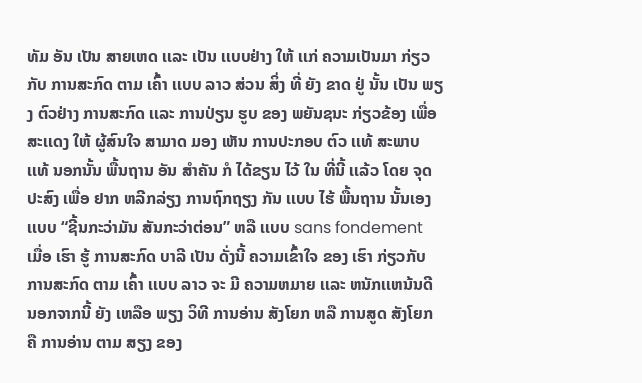ທັມ ອັນ ເປັນ ສາຍເຫດ ເເລະ ເປັນ ເເບບຢ່າງ ໃຫ້ ເເກ່ ຄວາມເປັນມາ ກ່ຽວກັບ ການສະກົດ ຕາມ ເຄົ້າ ເເບບ ລາວ ສ່ວນ ສິ່ງ ທີ່ ຍັງ ຂາດ ຢູ່ ນັ້ນ ເປັນ ພຽງ ຕົວຢ່າງ ການສະກົດ ເເລະ ການປ່ຽນ ຮູບ ຂອງ ພຍັນຊນະ ກ່ຽວຂ້ອງ ເພື່ອ ສະເເດງ ໃຫ້ ຜູ້ສົນໃຈ ສາມາດ ມອງ ເຫັນ ການປະກອບ ຕົວ ເເທ້ ສະພາບ ເເທ້ ນອກນັ້ນ ພື້ນຖານ ອັນ ສໍາຄັນ ກໍ ໄດ້ຂຽນ ໄວ້ ໃນ ທີ່ນີ້ ເເລ້ວ ໂດຍ ຈຸດປະສົງ ເພື່ອ ຢາກ ຫລີກລ່ຽງ ການຖົກຖຽງ ກັນ ເເບບ ໄຮ້ ພື້ນຖານ ນັ້ນເອງ ເເບບ “ຊີ້ນກະວ່າມັນ ສັນກະວ່າຕ່ອນ” ຫລື ເເບບ sans fondement
ເມື່ອ ເຮົາ ຮູ້ ການສະກົດ ບາລີ ເປັນ ດັ່ງນີ້ ຄວາມເຂົ້າໃຈ ຂອງ ເຮົາ ກ່ຽວກັບ ການສະກົດ ຕາມ ເຄົ້າ ເເບບ ລາວ ຈະ ມີ ຄວາມຫມາຍ ເເລະ ຫນັກເເຫນ້ນດີ
ນອກຈາກນີ້ ຍັງ ເຫລືອ ພຽງ ວິທີ ການອ່ານ ສັງໂຍກ ຫລື ການສູດ ສັງໂຍກ ຄື ການອ່ານ ຕາມ ສຽງ ຂອງ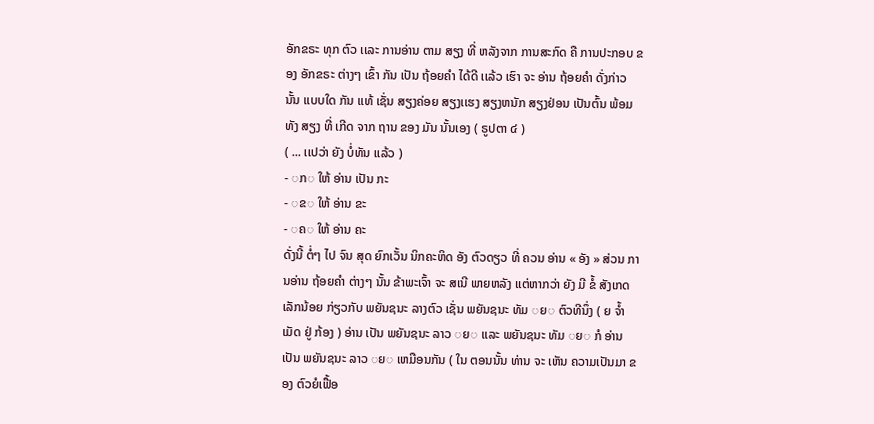ອັກຂຣະ ທຸກ ຕົວ ເເລະ ການອ່ານ ຕາມ ສຽງ ທີ່ ຫລັງຈາກ ການສະກົດ ຄື ການປະກອບ ຂອງ ອັກຂຣະ ຕ່າງໆ ເຂົ້າ ກັນ ເປັນ ຖ້ອຍຄໍາ ໄດ້ດີ ເເລ້ວ ເຮົາ ຈະ ອ່ານ ຖ້ອຍຄໍາ ດັ່ງກ່າວ ນັ້ນ ເເບບໃດ ກັນ ເເທ້ ເຊັ່ນ ສຽງຄ່ອຍ ສຽງເເຮງ ສຽງຫນັກ ສຽງຢ່ອນ ເປັນຕົ້ນ ພ້ອມທັງ ສຽງ ທີ່ ເກີດ ຈາກ ຖານ ຂອງ ມັນ ນັ້ນເອງ ( ຣູປຕາ ໔ )
( ... ເເປວ່າ ຍັງ ບໍ່ທັນ ເເລ້ວ )
- ◌ກ◌ ໃຫ້ ອ່ານ ເປັນ ກະ
- ◌ຂ◌ ໃຫ້ ອ່ານ ຂະ
- ◌ຄ◌ ໃຫ້ ອ່ານ ຄະ
ດັ່ງນີ້ ຕໍ່ໆ ໄປ ຈົນ ສຸດ ຍົກເວັ້ນ ນິກຄະຫິດ ອັງ ຕົວດຽວ ທີ່ ຄວນ ອ່ານ « ອັງ » ສ່ວນ ການອ່ານ ຖ້ອຍຄໍາ ຕ່າງໆ ນັ້ນ ຂ້າພະເຈົ້າ ຈະ ສເນີ ພາຍຫລັງ ເເຕ່ຫາກວ່າ ຍັງ ມີ ຂໍ້ ສັງເກດ ເລັກນ້ອຍ ກ່ຽວກັບ ພຍັນຊນະ ລາງຕົວ ເຊັ່ນ ພຍັນຊນະ ທັມ ◌ຍ◌ ຕົວທີນຶ່ງ ( ຍ ຈໍ້າເມັດ ຢູ່ ກ້ອງ ) ອ່ານ ເປັນ ພຍັນຊນະ ລາວ ◌ຍ◌ ເເລະ ພຍັນຊນະ ທັມ ◌ຍ◌ ກໍ ອ່ານ ເປັນ ພຍັນຊນະ ລາວ ◌ຍ◌ ເຫມືອນກັນ ( ໃນ ຕອນນັ້ນ ທ່ານ ຈະ ເຫັນ ຄວາມເປັນມາ ຂອງ ຕົວຍໍເຟື້ອ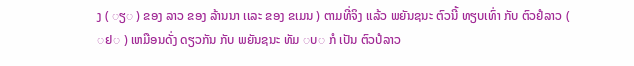ງ ( ◌ຽ◌ ) ຂອງ ລາວ ຂອງ ລ້ານນາ ເເລະ ຂອງ ຂເມນ ) ຕາມທີ່ຈິງ ເເລ້ວ ພຍັນຊນະ ຕົວນີ້ ທຽບເທົ່າ ກັບ ຕົວຢໍລາວ ( ◌ຢ◌ ) ເຫມືອນດັ່ງ ດຽວກັນ ກັບ ພຍັນຊນະ ທັມ ◌ບ◌ ກໍ ເປັນ ຕົວປໍລາວ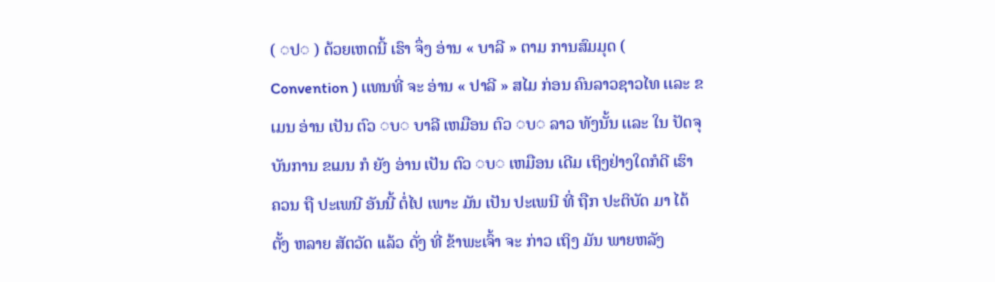( ◌ປ◌ ) ດ້ວຍເຫດນີ້ ເຮົາ ຈຶ່ງ ອ່ານ « ບາລີ » ຕາມ ການສົມມຸດ ( Convention ) ເເທນທີ່ ຈະ ອ່ານ « ປາລີ » ສໄມ ກ່ອນ ຄົນລາວຊາວໄທ ເເລະ ຂເມນ ອ່ານ ເປັນ ຕົວ ◌ບ◌ ບາລີ ເຫມືອນ ຕົວ ◌ບ◌ ລາວ ທັງນັ້ນ ເເລະ ໃນ ປັດຈຸບັນການ ຂເມນ ກໍ ຍັງ ອ່ານ ເປັນ ຕົວ ◌ບ◌ ເຫມືອນ ເດີມ ເຖິງຢ່າງໃດກໍດີ ເຮົາ ຄວນ ຖື ປະເພນີ ອັນນີ້ ຕໍ່ໄປ ເພາະ ມັນ ເປັນ ປະເພນີ ທີ່ ຖືກ ປະຕິບັດ ມາ ໄດ້ ຕັ້ງ ຫລາຍ ສັຕວັດ ເເລ້ວ ດັ່ງ ທີ່ ຂ້າພະເຈົ້າ ຈະ ກ່າວ ເຖິງ ມັນ ພາຍຫລັງ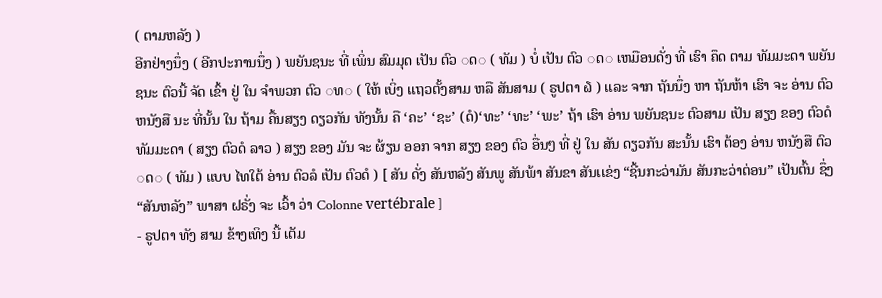( ຕາມຫລັງ )
ອີກຢ່າງນຶ່ງ ( ອີກປະການນຶ່ງ ) ພຍັນຊນະ ທີ່ ເພິ່ນ ສົມມຸດ ເປັນ ຕົວ ◌ດ◌ ( ທັມ ) ບໍ່ ເປັນ ຕົວ ◌ດ◌ ເຫມືອນດັ່ງ ທີ່ ເຮົາ ຄຶດ ຕາມ ທັມມະດາ ພຍັນຊນະ ຕົວນີ້ ຈັດ ເຂົ້າ ຢູ່ ໃນ ຈໍາພວກ ຕົວ ◌ທ◌ ( ໃຫ້ ເບິ່ງ ເເຖວຕັ້ງສາມ ຫລື ສັນສາມ ( ຣູປຕາ ໖ ) ເເລະ ຈາກ ຖັນນຶ່ງ ຫາ ຖັນຫ້າ ເຮົາ ຈະ ອ່ານ ຕົວຫນັງສື ນະ ທີ່ນັ້ນ ໃນ ຖ້າມ ຄື້ນສຽງ ດຽວກັນ ທັງນັ້ນ ຄື ‘ຄະ’ ‘ຊະ’ (ດໍ)‘ທະ’ ‘ທະ’ ‘ພະ’ ຖ້າ ເຮົາ ອ່ານ ພຍັນຊນະ ຕົວສາມ ເປັນ ສຽງ ຂອງ ຕົວດໍ ທັມມະດາ ( ສຽງ ຕົວດໍ ລາວ ) ສຽງ ຂອງ ມັນ ຈະ ຜ້ຽນ ອອກ ຈາກ ສຽງ ຂອງ ຕົວ ອື່ນໆ ທີ່ ຢູ່ ໃນ ສັນ ດຽວກັນ ສະນັ້ນ ເຮົາ ຕ້ອງ ອ່ານ ຫນັງສື ຕົວ ◌ດ◌ ( ທັມ ) ເເບບ ໄທໃຕ້ ອ່ານ ຕົວລໍ ເປັນ ຕົວດໍ ) [ ສັນ ດັ່ງ ສັນຫລັງ ສັນພູ ສັນພ້າ ສັນຂາ ສັນເເຂ່ງ “ຊີ້ນກະວ່າມັນ ສັນກະວ່າຕ່ອນ” ເປັນຕົ້ນ ຊຶ່ງ “ສັນຫລັງ” ພາສາ ຝຣັ່ງ ຈະ ເວົ້າ ວ່າ Colonne vertébrale ]
- ຣູປຕາ ທັງ ສາມ ຂ້າງເທິງ ນີ້ ເຕັມ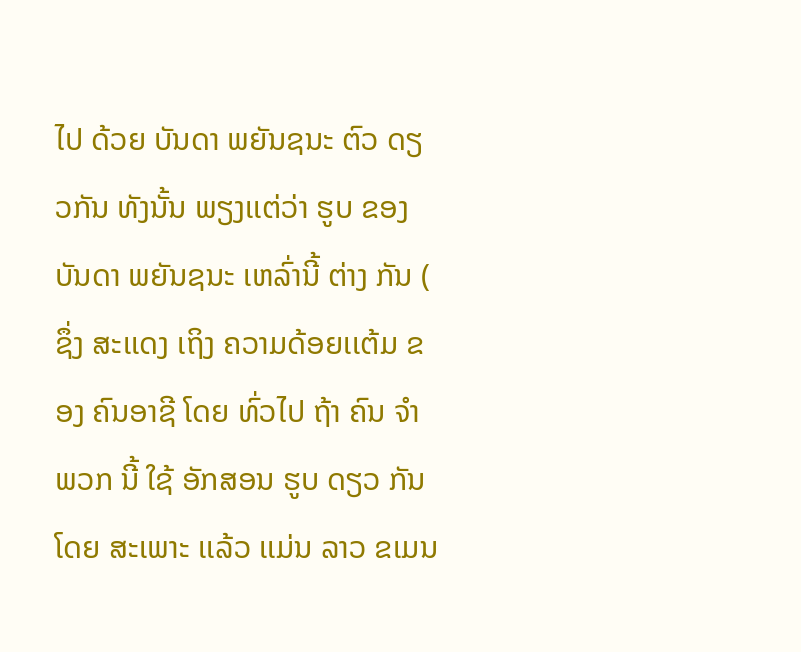ໄປ ດ້ວຍ ບັນດາ ພຍັນຊນະ ຕົວ ດຽວກັນ ທັງນັ້ນ ພຽງເເຕ່ວ່າ ຮູບ ຂອງ ບັນດາ ພຍັນຊນະ ເຫລົ່ານີ້ ຕ່າງ ກັນ ( ຊຶ່ງ ສະເເດງ ເຖິງ ຄວາມດ້ອຍເເຕ້ມ ຂອງ ຄົນອາຊີ ໂດຍ ທົ່ວໄປ ຖ້າ ຄົນ ຈໍາພວກ ນີ້ ໃຊ້ ອັກສອນ ຮູບ ດຽວ ກັນ ໂດຍ ສະເພາະ ເເລ້ວ ເເມ່ນ ລາວ ຂເມນ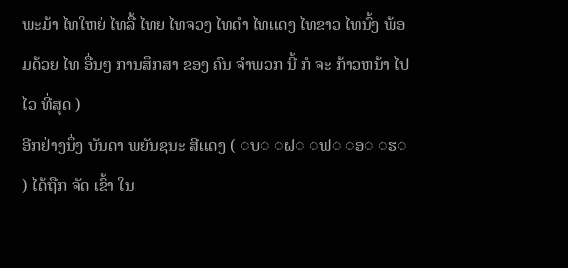ພະມ້າ ໄທໃຫຍ່ ໄທລື້ ໄທຍ ໄທຈວງ ໄທດໍາ ໄທເເດງ ໄທຂາວ ໄທນົ້ງ ພ້ອມດ້ວຍ ໄທ ອື່ນໆ ການສຶກສາ ຂອງ ຄົນ ຈໍາພວກ ນີ້ ກໍ ຈະ ກ້າວຫນ້າ ໄປໄວ ທີ່ສຸດ )
ອີກຢ່າງນຶ່ງ ບັນດາ ພຍັນຊນະ ສີເເດງ ( ◌ບ◌ ◌ຝ◌ ◌ຟ◌ ◌ອ◌ ◌ຮ◌ ) ໄດ້ຖືກ ຈັດ ເຂົ້າ ໃນ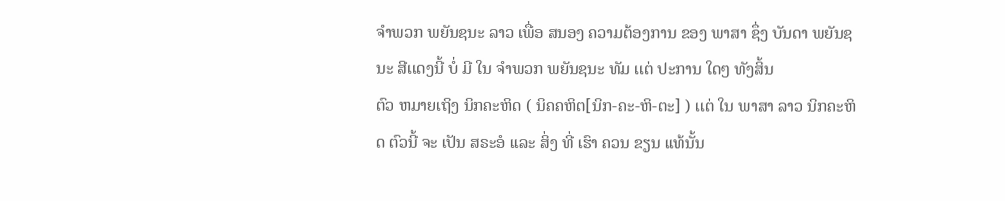ຈໍາພວກ ພຍັນຊນະ ລາວ ເພື່ອ ສນອງ ຄວາມຕ້ອງການ ຂອງ ພາສາ ຊຶ່ງ ບັນດາ ພຍັນຊນະ ສີເເດງນີ້ ບໍ່ ມີ ໃນ ຈໍາພວກ ພຍັນຊນະ ທັມ ເເຕ່ ປະການ ໃດໆ ທັງສິ້ນ
ຕົວ ຫມາຍເຖິງ ນິກຄະຫິດ ( ນິຄຄຫິຕ[ນິກ-ຄະ-ຫິ-ຕະ] ) ເເຕ່ ໃນ ພາສາ ລາວ ນິກຄະຫິດ ຕົວນີ້ ຈະ ເປັນ ສຣະອໍ ເເລະ ສິ່ງ ທີ່ ເຮົາ ຄວນ ຂຽນ ເເທ້ນັ້ນ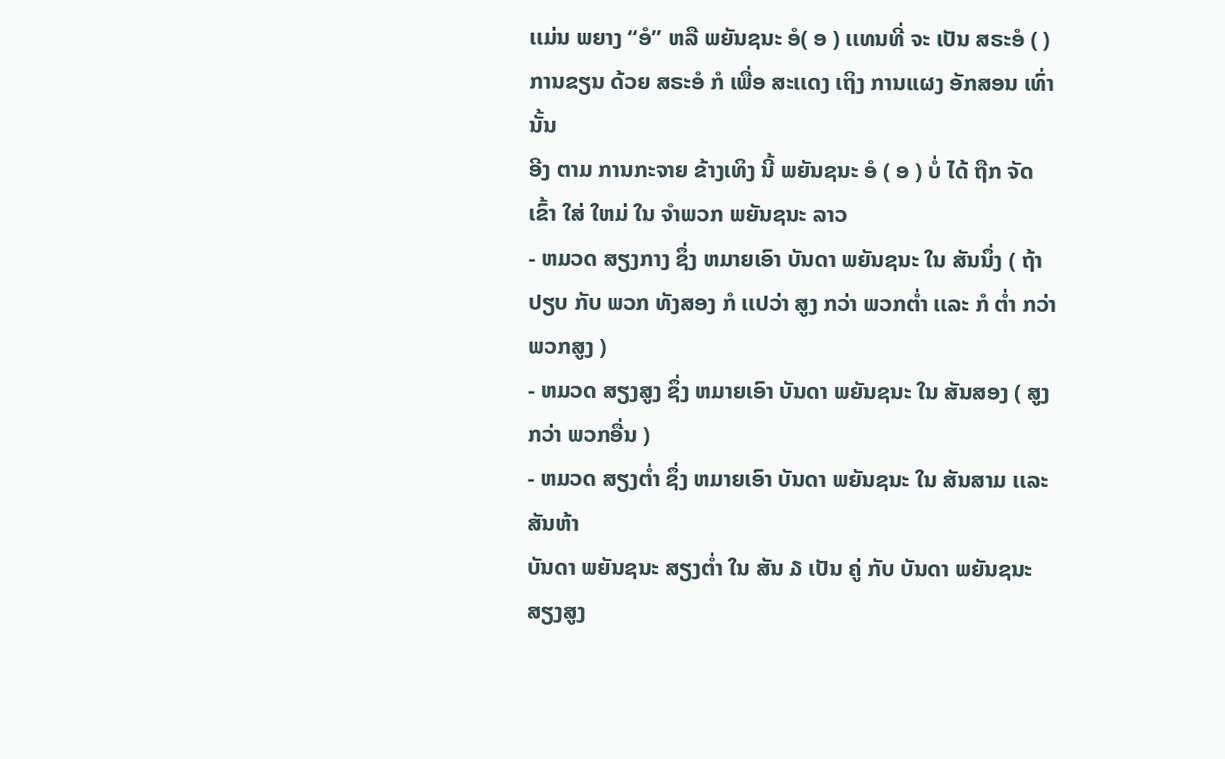ເເມ່ນ ພຍາງ “ອໍ” ຫລື ພຍັນຊນະ ອໍ( ອ ) ເເທນທີ່ ຈະ ເປັນ ສຣະອໍ ( ) ການຂຽນ ດ້ວຍ ສຣະອໍ ກໍ ເພື່ອ ສະເເດງ ເຖິງ ການເເຜງ ອັກສອນ ເທົ່ານັ້ນ
ອີງ ຕາມ ການກະຈາຍ ຂ້າງເທິງ ນີ້ ພຍັນຊນະ ອໍ ( ອ ) ບໍ່ ໄດ້ ຖືກ ຈັດ ເຂົ້າ ໃສ່ ໃຫມ່ ໃນ ຈໍາພວກ ພຍັນຊນະ ລາວ
- ຫມວດ ສຽງກາງ ຊຶ່ງ ຫມາຍເອົາ ບັນດາ ພຍັນຊນະ ໃນ ສັນນຶ່ງ ( ຖ້າ ປຽບ ກັບ ພວກ ທັງສອງ ກໍ ເເປວ່າ ສູງ ກວ່າ ພວກຕໍ່າ ເເລະ ກໍ ຕໍ່າ ກວ່າ ພວກສູງ )
- ຫມວດ ສຽງສູງ ຊຶ່ງ ຫມາຍເອົາ ບັນດາ ພຍັນຊນະ ໃນ ສັນສອງ ( ສູງ ກວ່າ ພວກອື່ນ )
- ຫມວດ ສຽງຕໍ່າ ຊຶ່ງ ຫມາຍເອົາ ບັນດາ ພຍັນຊນະ ໃນ ສັນສາມ ເເລະ ສັນຫ້າ
ບັນດາ ພຍັນຊນະ ສຽງຕໍ່າ ໃນ ສັນ ໓ ເປັນ ຄູ່ ກັບ ບັນດາ ພຍັນຊນະ ສຽງສູງ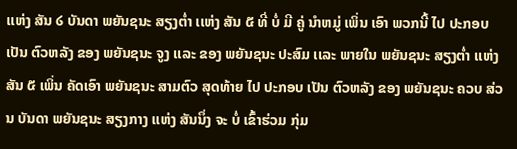ເເຫ່ງ ສັນ ໒ ບັນດາ ພຍັນຊນະ ສຽງຕໍ່າ ເເຫ່ງ ສັນ ໕ ທີ່ ບໍ່ ມີ ຄູ່ ນໍາຫມູ່ ເພິ່ນ ເອົາ ພວກນີ້ ໄປ ປະກອບ ເປັນ ຕົວຫລັງ ຂອງ ພຍັນຊນະ ຈູງ ເເລະ ຂອງ ພຍັນຊນະ ປະສົມ ເເລະ ພາຍໃນ ພຍັນຊນະ ສຽງຕໍ່າ ເເຫ່ງ ສັນ ໕ ເພິ່ນ ຄັດເອົາ ພຍັນຊນະ ສາມຕົວ ສຸດທ້າຍ ໄປ ປະກອບ ເປັນ ຕົວຫລັງ ຂອງ ພຍັນຊນະ ຄວບ ສ່ວນ ບັນດາ ພຍັນຊນະ ສຽງກາງ ເເຫ່ງ ສັນນຶ່ງ ຈະ ບໍ່ ເຂົ້າຮ່ວມ ກຸ່ມ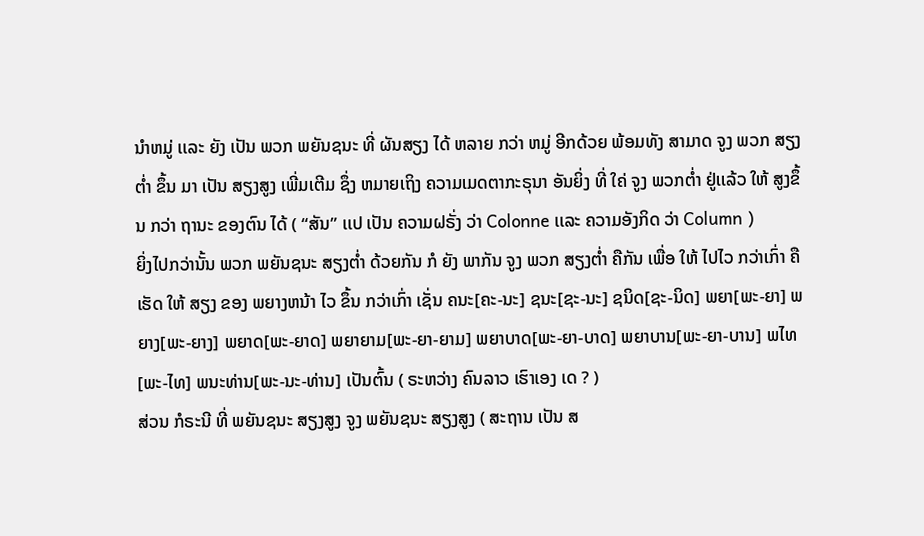ນໍາຫມູ່ ເເລະ ຍັງ ເປັນ ພວກ ພຍັນຊນະ ທີ່ ຜັນສຽງ ໄດ້ ຫລາຍ ກວ່າ ຫມູ່ ອີກດ້ວຍ ພ້ອມທັງ ສາມາດ ຈູງ ພວກ ສຽງຕໍ່າ ຂຶ້ນ ມາ ເປັນ ສຽງສູງ ເພີ່ມເຕີມ ຊຶ່ງ ຫມາຍເຖິງ ຄວາມເມດຕາກະຣຸນາ ອັນຍິ່ງ ທີ່ ໃຄ່ ຈູງ ພວກຕໍ່າ ຢູ່ເເລ້ວ ໃຫ້ ສູງຂຶ້ນ ກວ່າ ຖານະ ຂອງຕົນ ໄດ້ ( “ສັນ” ເເປ ເປັນ ຄວາມຝຣັ່ງ ວ່າ Colonne ເເລະ ຄວາມອັງກິດ ວ່າ Column )
ຍິ່ງໄປກວ່ານັ້ນ ພວກ ພຍັນຊນະ ສຽງຕໍ່າ ດ້ວຍກັນ ກໍ ຍັງ ພາກັນ ຈູງ ພວກ ສຽງຕໍ່າ ຄືກັນ ເພື່ອ ໃຫ້ ໄປໄວ ກວ່າເກົ່າ ຄື ເຮັດ ໃຫ້ ສຽງ ຂອງ ພຍາງຫນ້າ ໄວ ຂຶ້ນ ກວ່າເກົ່າ ເຊັ່ນ ຄນະ[ຄະ-ນະ] ຊນະ[ຊະ-ນະ] ຊນິດ[ຊະ-ນິດ] ພຍາ[ພະ-ຍາ] ພຍາງ[ພະ-ຍາງ] ພຍາດ[ພະ-ຍາດ] ພຍາຍາມ[ພະ-ຍາ-ຍາມ] ພຍາບາດ[ພະ-ຍາ-ບາດ] ພຍາບານ[ພະ-ຍາ-ບານ] ພໄທ[ພະ-ໄທ] ພນະທ່ານ[ພະ-ນະ-ທ່ານ] ເປັນຕົ້ນ ( ຣະຫວ່າງ ຄົນລາວ ເຮົາເອງ ເດ ? )
ສ່ວນ ກໍຣະນີ ທີ່ ພຍັນຊນະ ສຽງສູງ ຈູງ ພຍັນຊນະ ສຽງສູງ ( ສະຖານ ເປັນ ສ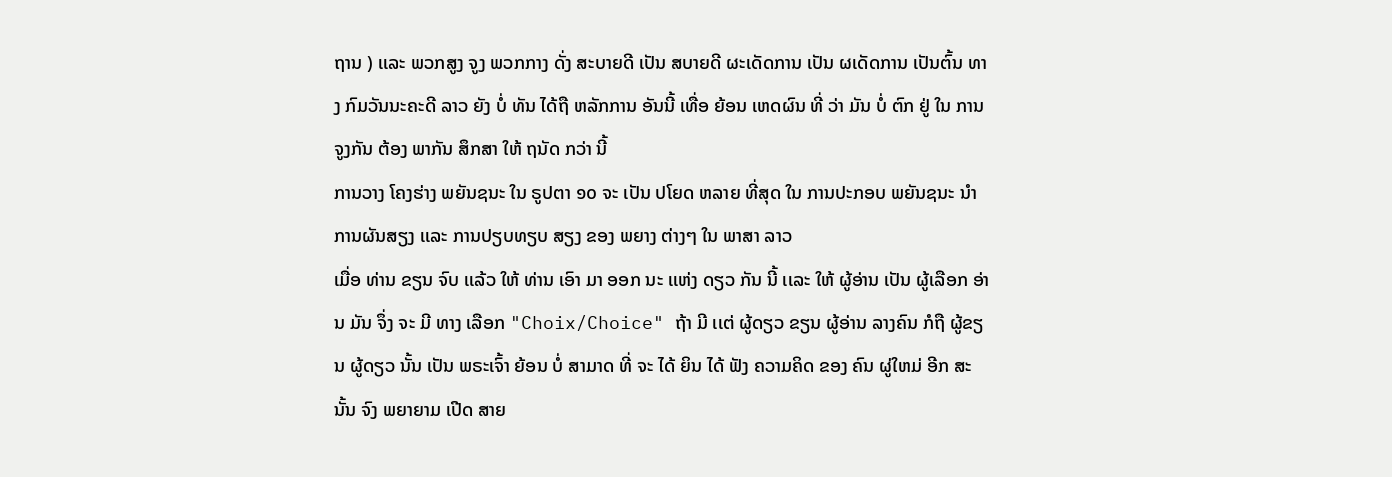ຖານ ) ເເລະ ພວກສູງ ຈູງ ພວກກາງ ດັ່ງ ສະບາຍດີ ເປັນ ສບາຍດີ ຜະເດັດການ ເປັນ ຜເດັດການ ເປັນຕົ້ນ ທາງ ກົມວັນນະຄະດີ ລາວ ຍັງ ບໍ່ ທັນ ໄດ້ຖື ຫລັກການ ອັນນີ້ ເທື່ອ ຍ້ອນ ເຫດຜົນ ທີ່ ວ່າ ມັນ ບໍ່ ຕົກ ຢູ່ ໃນ ການຈູງກັນ ຕ້ອງ ພາກັນ ສຶກສາ ໃຫ້ ຖນັດ ກວ່າ ນີ້
ການວາງ ໂຄງຮ່າງ ພຍັນຊນະ ໃນ ຣູປຕາ ໑໐ ຈະ ເປັນ ປໂຍດ ຫລາຍ ທີ່ສຸດ ໃນ ການປະກອບ ພຍັນຊນະ ນໍາ ການຜັນສຽງ ເເລະ ການປຽບທຽບ ສຽງ ຂອງ ພຍາງ ຕ່າງໆ ໃນ ພາສາ ລາວ
ເມື່ອ ທ່ານ ຂຽນ ຈົບ ເເລ້ວ ໃຫ້ ທ່ານ ເອົາ ມາ ອອກ ນະ ເເຫ່ງ ດຽວ ກັນ ນີ້ ເເລະ ໃຫ້ ຜູ້ອ່ານ ເປັນ ຜູ້ເລືອກ ອ່ານ ມັນ ຈຶ່ງ ຈະ ມີ ທາງ ເລືອກ "Choix/Choice" ຖ້າ ມີ ເເຕ່ ຜູ້ດຽວ ຂຽນ ຜູ້ອ່ານ ລາງຄົນ ກໍຖື ຜູ້ຂຽນ ຜູ້ດຽວ ນັ້ນ ເປັນ ພຣະເຈົ້າ ຍ້ອນ ບໍ່ ສາມາດ ທີ່ ຈະ ໄດ້ ຍິນ ໄດ້ ຟັງ ຄວາມຄິດ ຂອງ ຄົນ ຜູ່ໃຫມ່ ອີກ ສະນັ້ນ ຈົງ ພຍາຍາມ ເປີດ ສາຍ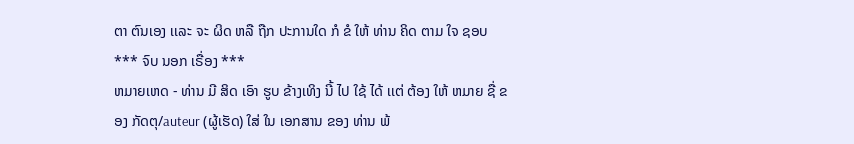ຕາ ຕົນເອງ ເເລະ ຈະ ຜິດ ຫລື ຖືກ ປະການໃດ ກໍ ຂໍ ໃຫ້ ທ່ານ ຄິດ ຕາມ ໃຈ ຊອບ
*** ຈົບ ນອກ ເຣື່ອງ ***
ຫມາຍເຫດ - ທ່ານ ມີ ສິດ ເອົາ ຮູບ ຂ້າງເທິງ ນີ້ ໄປ ໃຊ້ ໄດ້ ເເຕ່ ຕ້ອງ ໃຫ້ ຫມາຍ ຊື່ ຂອງ ກັດຕຸ/auteur (ຜູ້ເຮັດ) ໃສ່ ໃນ ເອກສານ ຂອງ ທ່ານ ພ້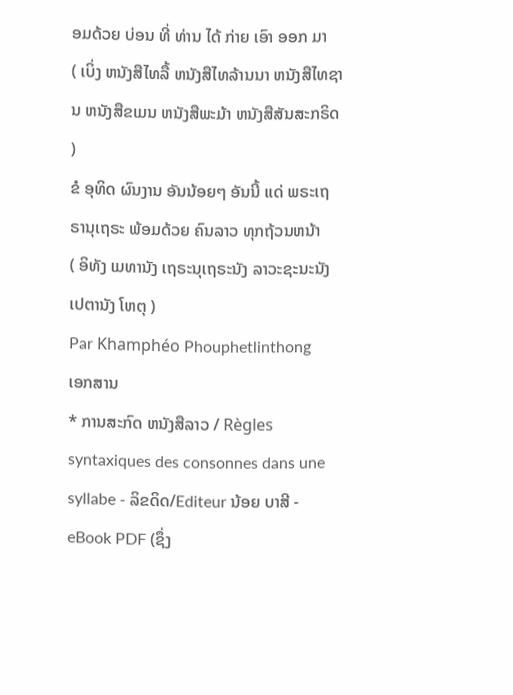ອມດ້ວຍ ບ່ອນ ທີ່ ທ່ານ ໄດ້ ກ່າຍ ເອົາ ອອກ ມາ
( ເບິ່ງ ຫນັງສືໄທລື້ ຫນັງສືໄທລ້ານນາ ຫນັງສືໄທຊານ ຫນັງສືຂເມນ ຫນັງສືພະມ້າ ຫນັງສືສັນສະກຣິດ )
ຂໍ ອຸທິດ ຜົນງານ ອັນນ້ອຍໆ ອັນນີ້ ເເດ່ ພຣະເຖຣານຸເຖຣະ ພ້ອມດ້ວຍ ຄົນລາວ ທຸກຖ້ວນຫນ້າ
( ອິທັງ ເມທານັງ ເຖຣະນຸເຖຣະນັງ ລາວະຊະນະນັງ ເປຕານັງ ໂຫຕຸ )
Par Khamphéo Phouphetlinthong
ເອກສານ
* ການສະກົດ ຫນັງສືລາວ / Règles syntaxiques des consonnes dans une syllabe - ລິຂດິດ/Editeur ນ້ອຍ ບາສີ - eBook PDF (ຊຶ່ງ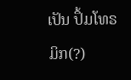ເປັນ ປຶ້ມໂທຣມິກ(?)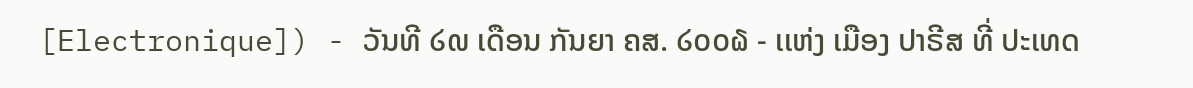[Electronique]) - ວັນທີ ໒໙ ເດືອນ ກັນຍາ ຄສ. ໒໐໐໖ - ເເຫ່ງ ເມືອງ ປາຣີສ ທີ່ ປະເທດ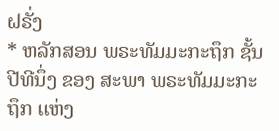ຝຣັ່ງ
* ຫລັກສອນ ພຣະທັມມະກະຖຶກ ຊັ້ນປີທີນຶ່ງ ຂອງ ສະພາ ພຣະທັມມະກະຖຶກ ເເຫ່ງ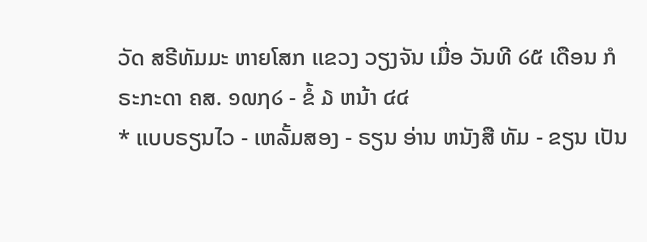ວັດ ສຣີທັມມະ ຫາຍໂສກ ເເຂວງ ວຽງຈັນ ເມື່ອ ວັນທີ ໒໕ ເດືອນ ກໍຣະກະດາ ຄສ. ໑໙໗໒ - ຂໍ້ ໓ ຫນ້າ ໔໔
* ເເບບຣຽນໄວ - ເຫລັ້ມສອງ - ຣຽນ ອ່ານ ຫນັງສື ທັມ - ຂຽນ ເປັນ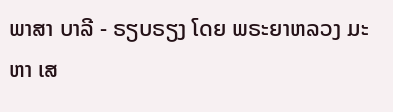ພາສາ ບາລີ - ຣຽບຣຽງ ໂດຍ ພຣະຍາຫລວງ ມະຫາ ເສ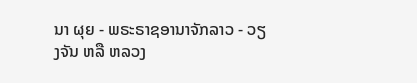ນາ ຜຸຍ - ພຣະຣາຊອານາຈັກລາວ - ວຽງຈັນ ຫລື ຫລວງ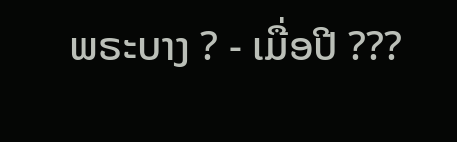ພຣະບາງ ? - ເມື່ອປີ ???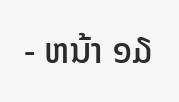- ຫນ້າ ໑໓